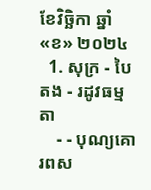ខែវិច្ឆិកា ឆ្នាំ «ខ» ២០២៤
  1. សុក្រ - បៃតង - រដូវធម្មតា
    - - បុណ្យគោរពស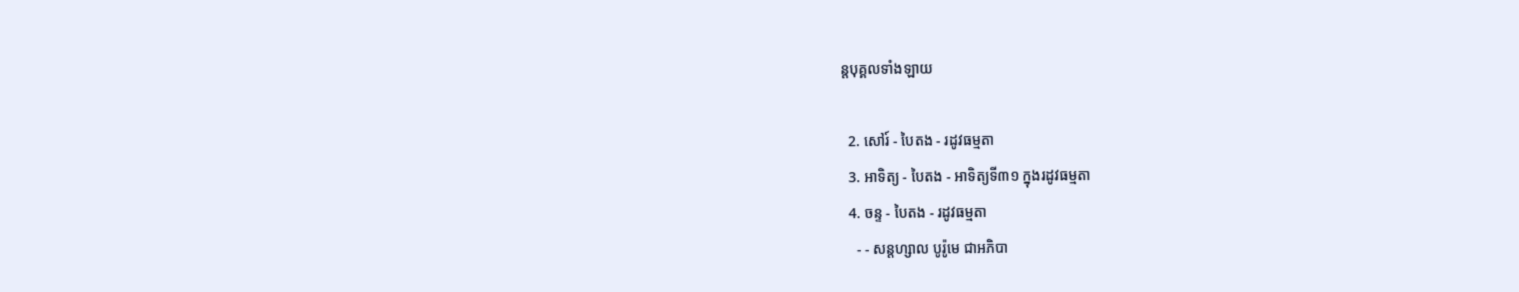ន្ដបុគ្គលទាំងឡាយ

  2. សៅរ៍ - បៃតង - រដូវធម្មតា
  3. អាទិត្យ - បៃតង - អាទិត្យទី៣១ ក្នុងរដូវធម្មតា
  4. ចន្ទ - បៃតង - រដូវធម្មតា
    - - សន្ដហ្សាល បូរ៉ូមេ ជាអភិបា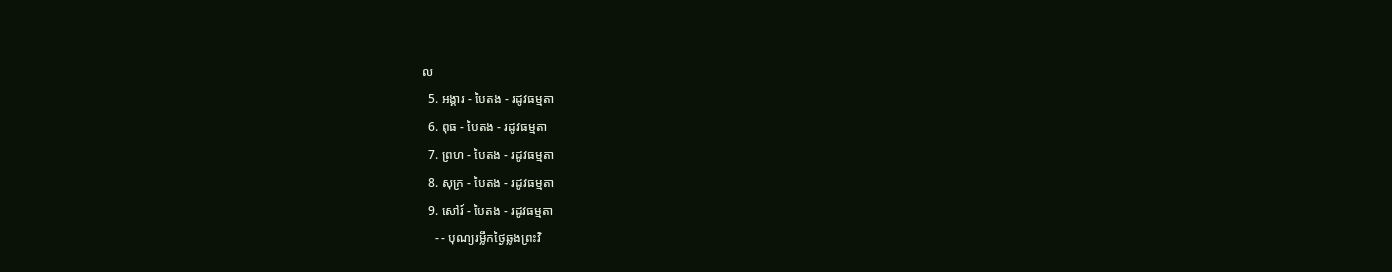ល
  5. អង្គារ - បៃតង - រដូវធម្មតា
  6. ពុធ - បៃតង - រដូវធម្មតា
  7. ព្រហ - បៃតង - រដូវធម្មតា
  8. សុក្រ - បៃតង - រដូវធម្មតា
  9. សៅរ៍ - បៃតង - រដូវធម្មតា
    - - បុណ្យរម្លឹកថ្ងៃឆ្លងព្រះវិ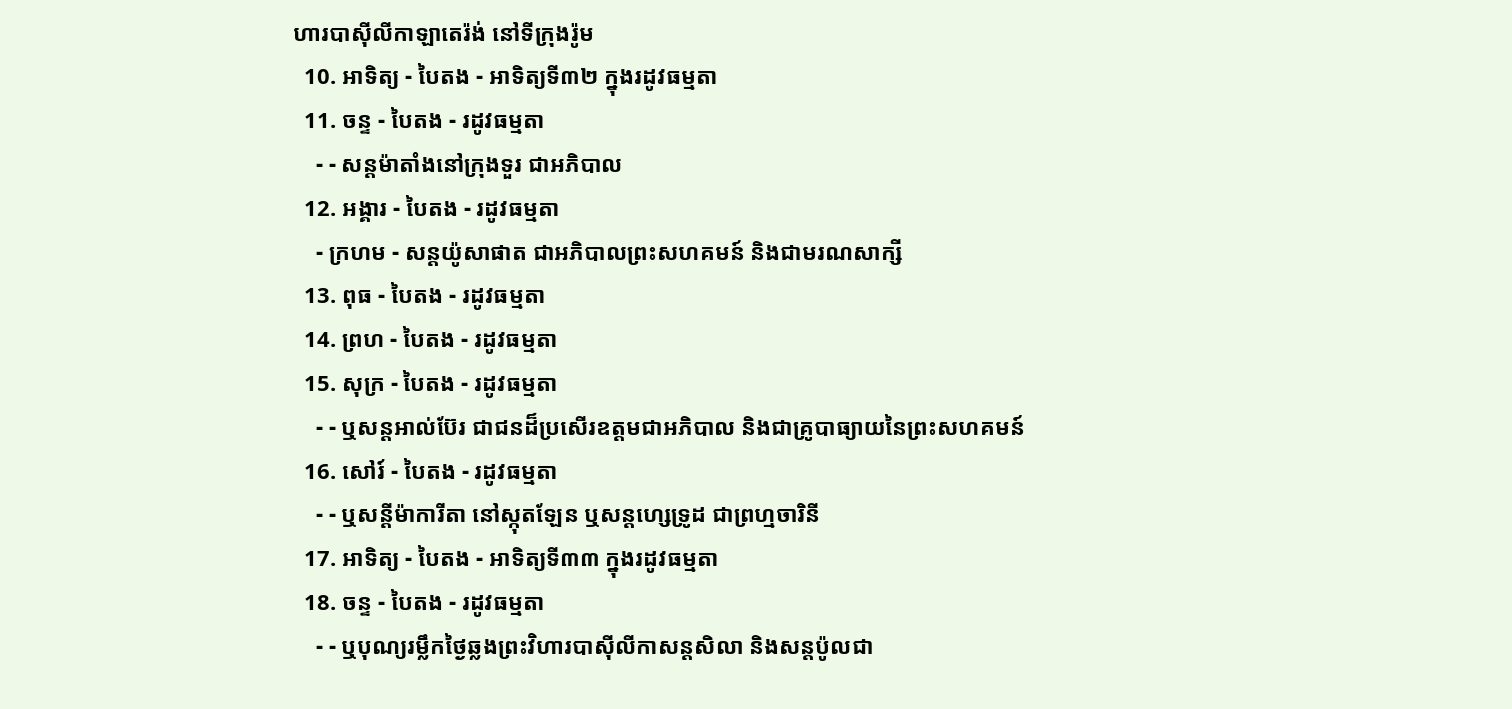ហារបាស៊ីលីកាឡាតេរ៉ង់ នៅទីក្រុងរ៉ូម
  10. អាទិត្យ - បៃតង - អាទិត្យទី៣២ ក្នុងរដូវធម្មតា
  11. ចន្ទ - បៃតង - រដូវធម្មតា
    - - សន្ដម៉ាតាំងនៅក្រុងទួរ ជាអភិបាល
  12. អង្គារ - បៃតង - រដូវធម្មតា
    - ក្រហម - សន្ដយ៉ូសាផាត ជាអភិបាលព្រះសហគមន៍ និងជាមរណសាក្សី
  13. ពុធ - បៃតង - រដូវធម្មតា
  14. ព្រហ - បៃតង - រដូវធម្មតា
  15. សុក្រ - បៃតង - រដូវធម្មតា
    - - ឬសន្ដអាល់ប៊ែរ ជាជនដ៏ប្រសើរឧត្ដមជាអភិបាល និងជាគ្រូបាធ្យាយនៃព្រះសហគមន៍
  16. សៅរ៍ - បៃតង - រដូវធម្មតា
    - - ឬសន្ដីម៉ាការីតា នៅស្កុតឡែន ឬសន្ដហ្សេទ្រូដ ជាព្រហ្មចារិនី
  17. អាទិត្យ - បៃតង - អាទិត្យទី៣៣ ក្នុងរដូវធម្មតា
  18. ចន្ទ - បៃតង - រដូវធម្មតា
    - - ឬបុណ្យរម្លឹកថ្ងៃឆ្លងព្រះវិហារបាស៊ីលីកាសន្ដសិលា និងសន្ដប៉ូលជា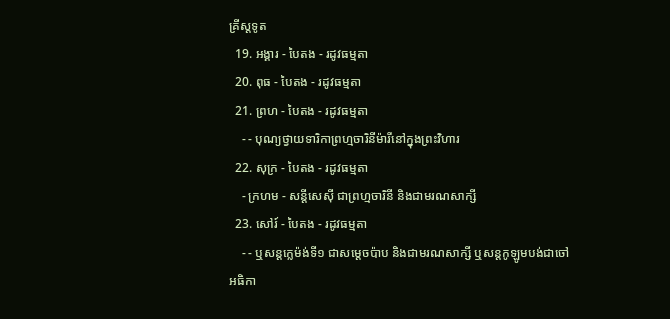គ្រីស្ដទូត
  19. អង្គារ - បៃតង - រដូវធម្មតា
  20. ពុធ - បៃតង - រដូវធម្មតា
  21. ព្រហ - បៃតង - រដូវធម្មតា
    - - បុណ្យថ្វាយទារិកាព្រហ្មចារិនីម៉ារីនៅក្នុងព្រះវិហារ
  22. សុក្រ - បៃតង - រដូវធម្មតា
    - ក្រហម - សន្ដីសេស៊ី ជាព្រហ្មចារិនី និងជាមរណសាក្សី
  23. សៅរ៍ - បៃតង - រដូវធម្មតា
    - - ឬសន្ដក្លេម៉ង់ទី១ ជាសម្ដេចប៉ាប និងជាមរណសាក្សី ឬសន្ដកូឡូមបង់ជាចៅអធិកា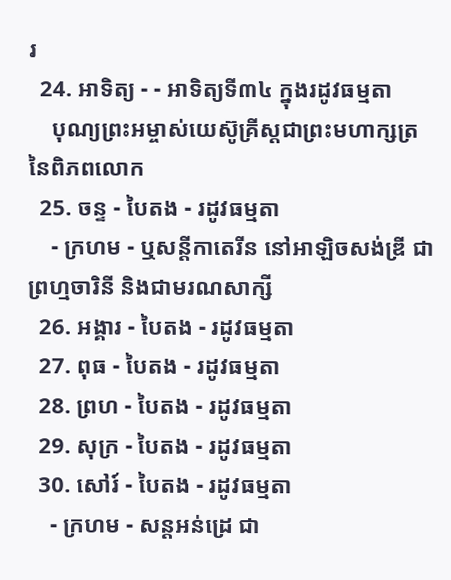រ
  24. អាទិត្យ - - អាទិត្យទី៣៤ ក្នុងរដូវធម្មតា
    បុណ្យព្រះអម្ចាស់យេស៊ូគ្រីស្ដជាព្រះមហាក្សត្រនៃពិភពលោក
  25. ចន្ទ - បៃតង - រដូវធម្មតា
    - ក្រហម - ឬសន្ដីកាតេរីន នៅអាឡិចសង់ឌ្រី ជាព្រហ្មចារិនី និងជាមរណសាក្សី
  26. អង្គារ - បៃតង - រដូវធម្មតា
  27. ពុធ - បៃតង - រដូវធម្មតា
  28. ព្រហ - បៃតង - រដូវធម្មតា
  29. សុក្រ - បៃតង - រដូវធម្មតា
  30. សៅរ៍ - បៃតង - រដូវធម្មតា
    - ក្រហម - សន្ដអន់ដ្រេ ជា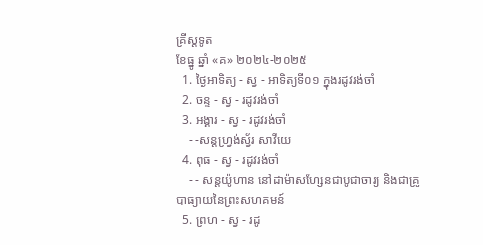គ្រីស្ដទូត
ខែធ្នូ ឆ្នាំ «គ» ២០២៤-២០២៥
  1. ថ្ងៃអាទិត្យ - ស្វ - អាទិត្យទី០១ ក្នុងរដូវរង់ចាំ
  2. ចន្ទ - ស្វ - រដូវរង់ចាំ
  3. អង្គារ - ស្វ - រដូវរង់ចាំ
    - -សន្ដហ្វ្រង់ស្វ័រ សាវីយេ
  4. ពុធ - ស្វ - រដូវរង់ចាំ
    - - សន្ដយ៉ូហាន នៅដាម៉ាសហ្សែនជាបូជាចារ្យ និងជាគ្រូបាធ្យាយនៃព្រះសហគមន៍
  5. ព្រហ - ស្វ - រដូ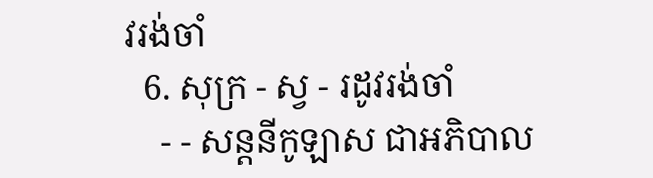វរង់ចាំ
  6. សុក្រ - ស្វ - រដូវរង់ចាំ
    - - សន្ដនីកូឡាស ជាអភិបាល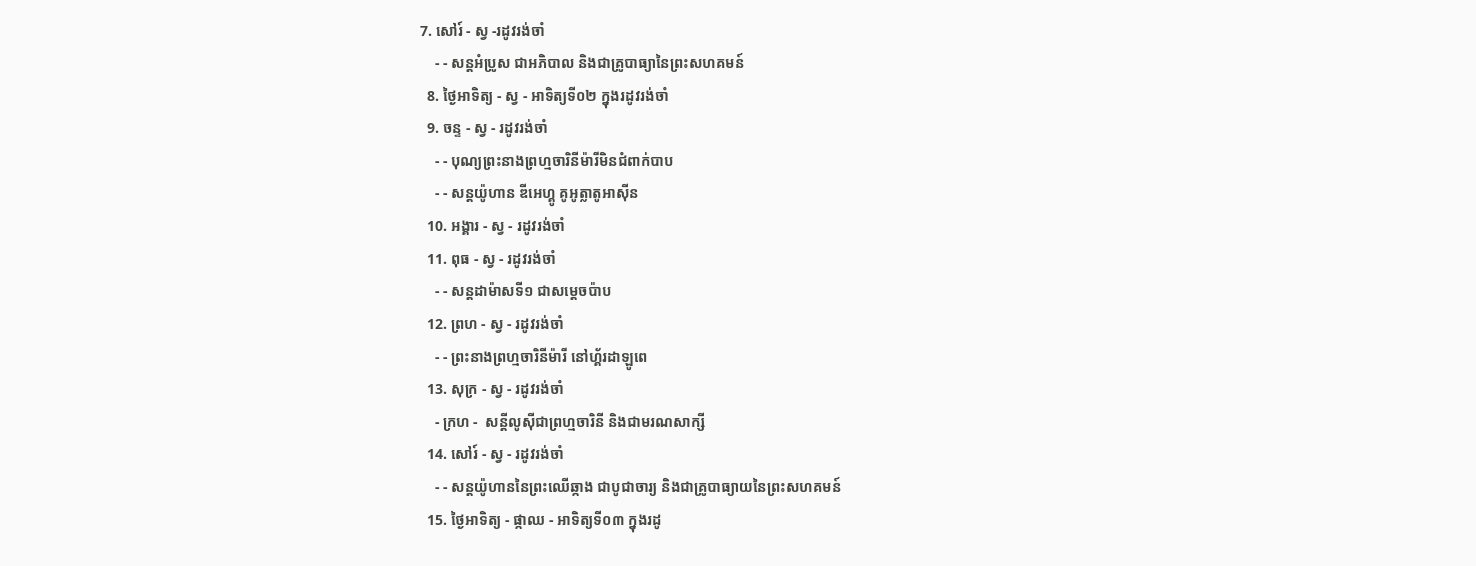7. សៅរ៍ - ស្វ -រដូវរង់ចាំ
    - - សន្ដអំប្រូស ជាអភិបាល និងជាគ្រូបាធ្យានៃព្រះសហគមន៍
  8. ថ្ងៃអាទិត្យ - ស្វ - អាទិត្យទី០២ ក្នុងរដូវរង់ចាំ
  9. ចន្ទ - ស្វ - រដូវរង់ចាំ
    - - បុណ្យព្រះនាងព្រហ្មចារិនីម៉ារីមិនជំពាក់បាប
    - - សន្ដយ៉ូហាន ឌីអេហ្គូ គូអូត្លាតូអាស៊ីន
  10. អង្គារ - ស្វ - រដូវរង់ចាំ
  11. ពុធ - ស្វ - រដូវរង់ចាំ
    - - សន្ដដាម៉ាសទី១ ជាសម្ដេចប៉ាប
  12. ព្រហ - ស្វ - រដូវរង់ចាំ
    - - ព្រះនាងព្រហ្មចារិនីម៉ារី នៅហ្គ័រដាឡូពេ
  13. សុក្រ - ស្វ - រដូវរង់ចាំ
    - ក្រហ -  សន្ដីលូស៊ីជាព្រហ្មចារិនី និងជាមរណសាក្សី
  14. សៅរ៍ - ស្វ - រដូវរង់ចាំ
    - - សន្ដយ៉ូហាននៃព្រះឈើឆ្កាង ជាបូជាចារ្យ និងជាគ្រូបាធ្យាយនៃព្រះសហគមន៍
  15. ថ្ងៃអាទិត្យ - ផ្កាឈ - អាទិត្យទី០៣ ក្នុងរដូ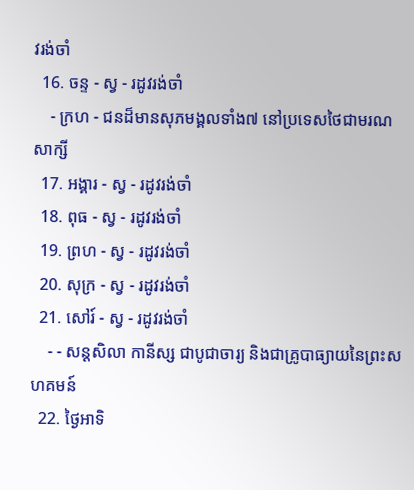វរង់ចាំ
  16. ចន្ទ - ស្វ - រដូវរង់ចាំ
    - ក្រហ - ជនដ៏មានសុភមង្គលទាំង៧ នៅប្រទេសថៃជាមរណសាក្សី
  17. អង្គារ - ស្វ - រដូវរង់ចាំ
  18. ពុធ - ស្វ - រដូវរង់ចាំ
  19. ព្រហ - ស្វ - រដូវរង់ចាំ
  20. សុក្រ - ស្វ - រដូវរង់ចាំ
  21. សៅរ៍ - ស្វ - រដូវរង់ចាំ
    - - សន្ដសិលា កានីស្ស ជាបូជាចារ្យ និងជាគ្រូបាធ្យាយនៃព្រះសហគមន៍
  22. ថ្ងៃអាទិ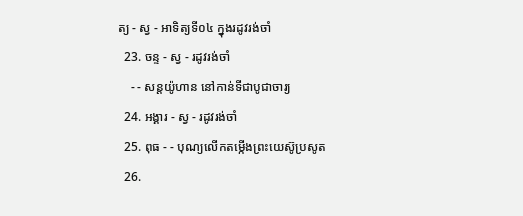ត្យ - ស្វ - អាទិត្យទី០៤ ក្នុងរដូវរង់ចាំ
  23. ចន្ទ - ស្វ - រដូវរង់ចាំ
    - - សន្ដយ៉ូហាន នៅកាន់ទីជាបូជាចារ្យ
  24. អង្គារ - ស្វ - រដូវរង់ចាំ
  25. ពុធ - - បុណ្យលើកតម្កើងព្រះយេស៊ូប្រសូត
  26.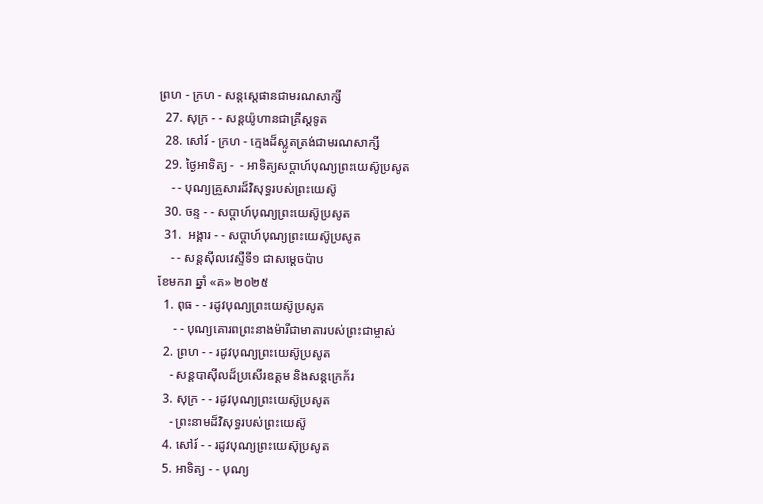ព្រហ - ក្រហ - សន្តស្តេផានជាមរណសាក្សី
  27. សុក្រ - - សន្តយ៉ូហានជាគ្រីស្តទូត
  28. សៅរ៍ - ក្រហ - ក្មេងដ៏ស្លូតត្រង់ជាមរណសាក្សី
  29. ថ្ងៃអាទិត្យ -  - អាទិត្យសប្ដាហ៍បុណ្យព្រះយេស៊ូប្រសូត
    - - បុណ្យគ្រួសារដ៏វិសុទ្ធរបស់ព្រះយេស៊ូ
  30. ចន្ទ - - សប្ដាហ៍បុណ្យព្រះយេស៊ូប្រសូត
  31.  អង្គារ - - សប្ដាហ៍បុណ្យព្រះយេស៊ូប្រសូត
    - - សន្ដស៊ីលវេស្ទឺទី១ ជាសម្ដេចប៉ាប
ខែមករា ឆ្នាំ «គ» ២០២៥
  1. ពុធ - - រដូវបុណ្យព្រះយេស៊ូប្រសូត
     - - បុណ្យគោរពព្រះនាងម៉ារីជាមាតារបស់ព្រះជាម្ចាស់
  2. ព្រហ - - រដូវបុណ្យព្រះយេស៊ូប្រសូត
    - សន្ដបាស៊ីលដ៏ប្រសើរឧត្ដម និងសន្ដក្រេក័រ
  3. សុក្រ - - រដូវបុណ្យព្រះយេស៊ូប្រសូត
    - ព្រះនាមដ៏វិសុទ្ធរបស់ព្រះយេស៊ូ
  4. សៅរ៍ - - រដូវបុណ្យព្រះយេស៊ុប្រសូត
  5. អាទិត្យ - - បុណ្យ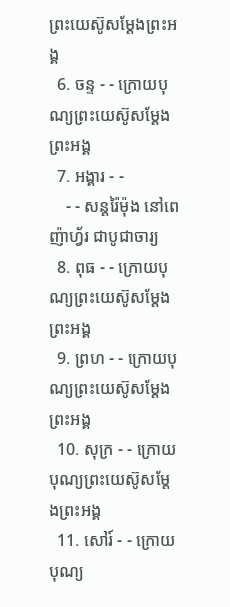ព្រះយេស៊ូសម្ដែងព្រះអង្គ
  6. ចន្ទ - - ក្រោយបុណ្យព្រះយេស៊ូសម្ដែងព្រះអង្គ
  7. អង្គារ - -
    - - សន្ដរ៉ៃម៉ុង នៅពេញ៉ាហ្វ័រ ជាបូជាចារ្យ
  8. ពុធ - - ក្រោយបុណ្យព្រះយេស៊ូសម្ដែងព្រះអង្គ
  9. ព្រហ - - ក្រោយបុណ្យព្រះយេស៊ូសម្ដែងព្រះអង្គ
  10. សុក្រ - - ក្រោយបុណ្យព្រះយេស៊ូសម្ដែងព្រះអង្គ
  11. សៅរ៍ - - ក្រោយបុណ្យ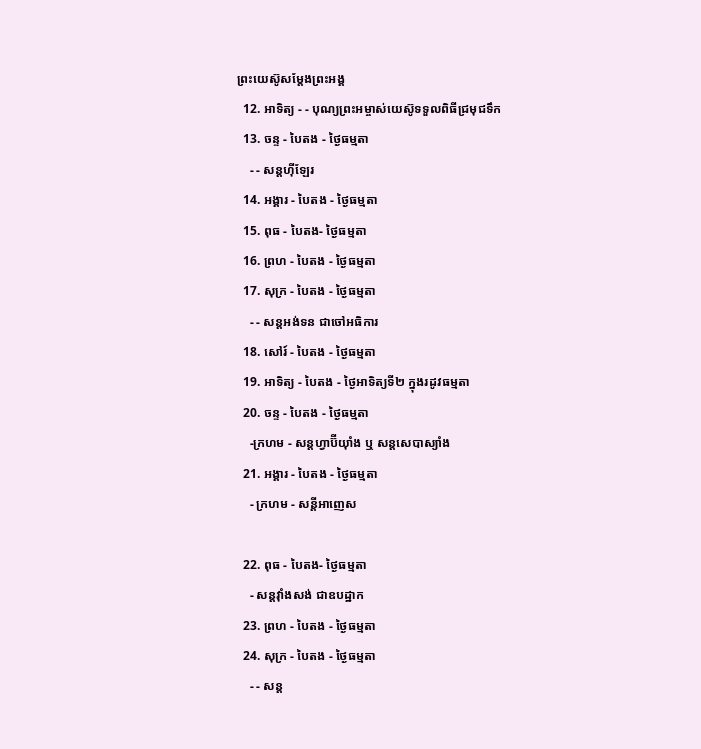ព្រះយេស៊ូសម្ដែងព្រះអង្គ
  12. អាទិត្យ - - បុណ្យព្រះអម្ចាស់យេស៊ូទទួលពិធីជ្រមុជទឹក
  13. ចន្ទ - បៃតង - ថ្ងៃធម្មតា
    - - សន្ដហ៊ីឡែរ
  14. អង្គារ - បៃតង - ថ្ងៃធម្មតា
  15. ពុធ - បៃតង- ថ្ងៃធម្មតា
  16. ព្រហ - បៃតង - ថ្ងៃធម្មតា
  17. សុក្រ - បៃតង - ថ្ងៃធម្មតា
    - - សន្ដអង់ទន ជាចៅអធិការ
  18. សៅរ៍ - បៃតង - ថ្ងៃធម្មតា
  19. អាទិត្យ - បៃតង - ថ្ងៃអាទិត្យទី២ ក្នុងរដូវធម្មតា
  20. ចន្ទ - បៃតង - ថ្ងៃធម្មតា
    -ក្រហម - សន្ដហ្វាប៊ីយ៉ាំង ឬ សន្ដសេបាស្យាំង
  21. អង្គារ - បៃតង - ថ្ងៃធម្មតា
    - ក្រហម - សន្ដីអាញេស

  22. ពុធ - បៃតង- ថ្ងៃធម្មតា
    - សន្ដវ៉ាំងសង់ ជាឧបដ្ឋាក
  23. ព្រហ - បៃតង - ថ្ងៃធម្មតា
  24. សុក្រ - បៃតង - ថ្ងៃធម្មតា
    - - សន្ដ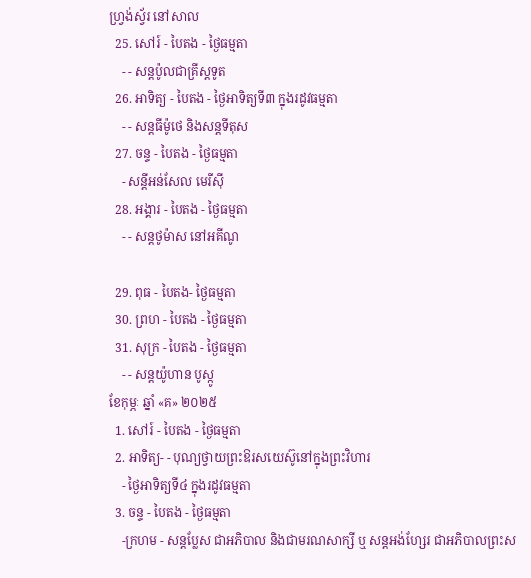ហ្វ្រង់ស្វ័រ នៅសាល
  25. សៅរ៍ - បៃតង - ថ្ងៃធម្មតា
    - - សន្ដប៉ូលជាគ្រីស្ដទូត
  26. អាទិត្យ - បៃតង - ថ្ងៃអាទិត្យទី៣ ក្នុងរដូវធម្មតា
    - - សន្ដធីម៉ូថេ និងសន្ដទីតុស
  27. ចន្ទ - បៃតង - ថ្ងៃធម្មតា
    - សន្ដីអន់សែល មេរីស៊ី
  28. អង្គារ - បៃតង - ថ្ងៃធម្មតា
    - - សន្ដថូម៉ាស នៅអគីណូ

  29. ពុធ - បៃតង- ថ្ងៃធម្មតា
  30. ព្រហ - បៃតង - ថ្ងៃធម្មតា
  31. សុក្រ - បៃតង - ថ្ងៃធម្មតា
    - - សន្ដយ៉ូហាន បូស្កូ
ខែកុម្ភៈ ឆ្នាំ «គ» ២០២៥
  1. សៅរ៍ - បៃតង - ថ្ងៃធម្មតា
  2. អាទិត្យ- - បុណ្យថ្វាយព្រះឱរសយេស៊ូនៅក្នុងព្រះវិហារ
    - ថ្ងៃអាទិត្យទី៤ ក្នុងរដូវធម្មតា
  3. ចន្ទ - បៃតង - ថ្ងៃធម្មតា
    -ក្រហម - សន្ដប្លែស ជាអភិបាល និងជាមរណសាក្សី ឬ សន្ដអង់ហ្សែរ ជាអភិបាលព្រះស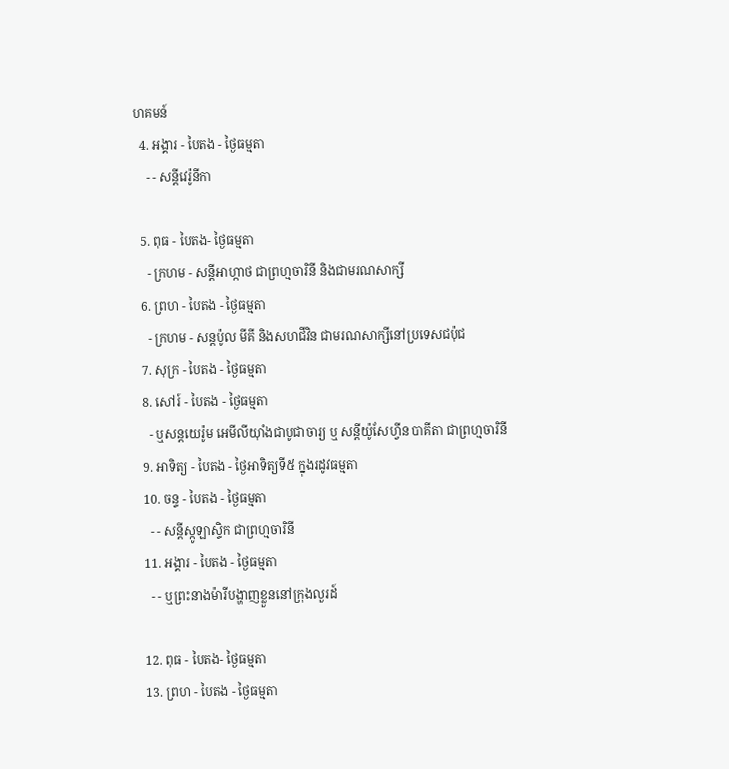ហគមន៍
  4. អង្គារ - បៃតង - ថ្ងៃធម្មតា
    - - សន្ដីវេរ៉ូនីកា

  5. ពុធ - បៃតង- ថ្ងៃធម្មតា
    - ក្រហម - សន្ដីអាហ្កាថ ជាព្រហ្មចារិនី និងជាមរណសាក្សី
  6. ព្រហ - បៃតង - ថ្ងៃធម្មតា
    - ក្រហម - សន្ដប៉ូល មីគី និងសហជីវិន ជាមរណសាក្សីនៅប្រទេសជប៉ុជ
  7. សុក្រ - បៃតង - ថ្ងៃធម្មតា
  8. សៅរ៍ - បៃតង - ថ្ងៃធម្មតា
    - ឬសន្ដយេរ៉ូម អេមីលីយ៉ាំងជាបូជាចារ្យ ឬ សន្ដីយ៉ូសែហ្វីន បាគីតា ជាព្រហ្មចារិនី
  9. អាទិត្យ - បៃតង - ថ្ងៃអាទិត្យទី៥ ក្នុងរដូវធម្មតា
  10. ចន្ទ - បៃតង - ថ្ងៃធម្មតា
    - - សន្ដីស្កូឡាស្ទិក ជាព្រហ្មចារិនី
  11. អង្គារ - បៃតង - ថ្ងៃធម្មតា
    - - ឬព្រះនាងម៉ារីបង្ហាញខ្លួននៅក្រុងលួរដ៍

  12. ពុធ - បៃតង- ថ្ងៃធម្មតា
  13. ព្រហ - បៃតង - ថ្ងៃធម្មតា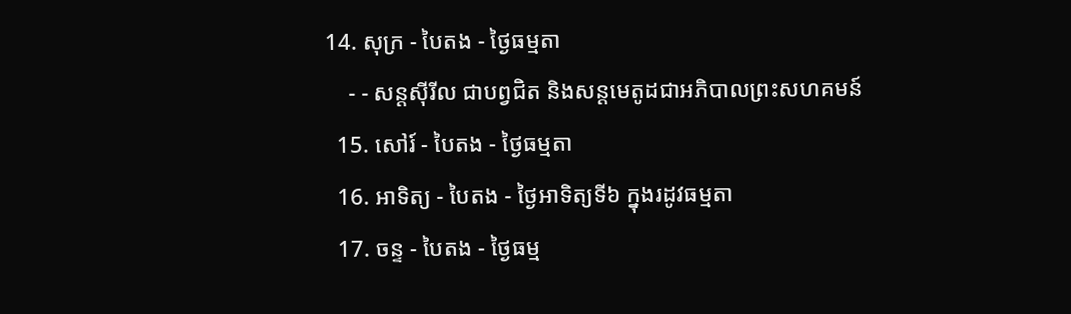14. សុក្រ - បៃតង - ថ្ងៃធម្មតា
    - - សន្ដស៊ីរីល ជាបព្វជិត និងសន្ដមេតូដជាអភិបាលព្រះសហគមន៍
  15. សៅរ៍ - បៃតង - ថ្ងៃធម្មតា
  16. អាទិត្យ - បៃតង - ថ្ងៃអាទិត្យទី៦ ក្នុងរដូវធម្មតា
  17. ចន្ទ - បៃតង - ថ្ងៃធម្ម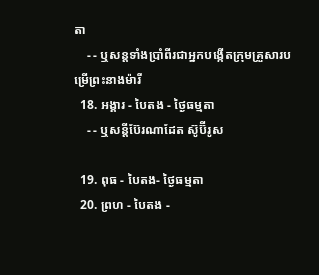តា
    - - ឬសន្ដទាំងប្រាំពីរជាអ្នកបង្កើតក្រុមគ្រួសារបម្រើព្រះនាងម៉ារី
  18. អង្គារ - បៃតង - ថ្ងៃធម្មតា
    - - ឬសន្ដីប៊ែរណាដែត ស៊ូប៊ីរូស

  19. ពុធ - បៃតង- ថ្ងៃធម្មតា
  20. ព្រហ - បៃតង -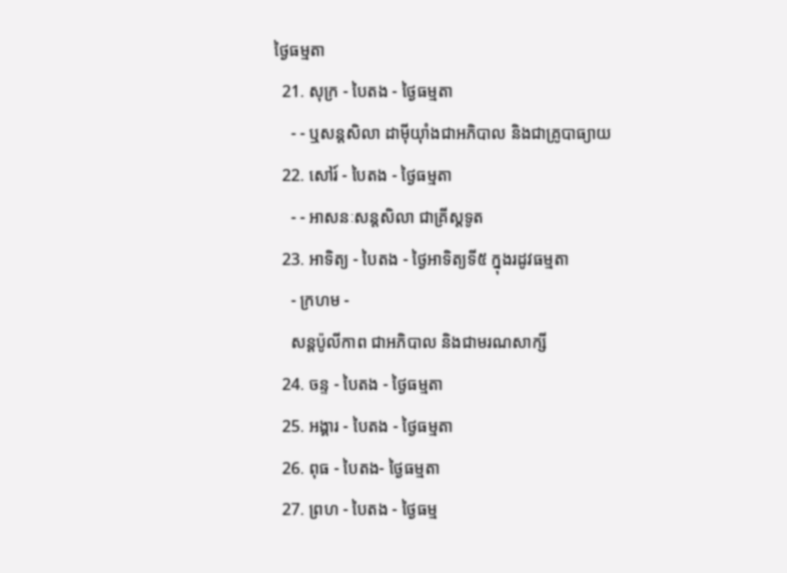ថ្ងៃធម្មតា
  21. សុក្រ - បៃតង - ថ្ងៃធម្មតា
    - - ឬសន្ដសិលា ដាម៉ីយ៉ាំងជាអភិបាល និងជាគ្រូបាធ្យាយ
  22. សៅរ៍ - បៃតង - ថ្ងៃធម្មតា
    - - អាសនៈសន្ដសិលា ជាគ្រីស្ដទូត
  23. អាទិត្យ - បៃតង - ថ្ងៃអាទិត្យទី៥ ក្នុងរដូវធម្មតា
    - ក្រហម -
    សន្ដប៉ូលីកាព ជាអភិបាល និងជាមរណសាក្សី
  24. ចន្ទ - បៃតង - ថ្ងៃធម្មតា
  25. អង្គារ - បៃតង - ថ្ងៃធម្មតា
  26. ពុធ - បៃតង- ថ្ងៃធម្មតា
  27. ព្រហ - បៃតង - ថ្ងៃធម្ម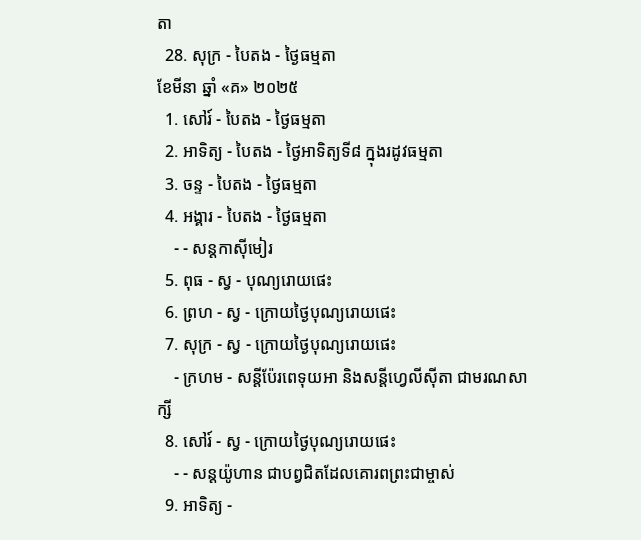តា
  28. សុក្រ - បៃតង - ថ្ងៃធម្មតា
ខែមីនា ឆ្នាំ «គ» ២០២៥
  1. សៅរ៍ - បៃតង - ថ្ងៃធម្មតា
  2. អាទិត្យ - បៃតង - ថ្ងៃអាទិត្យទី៨ ក្នុងរដូវធម្មតា
  3. ចន្ទ - បៃតង - ថ្ងៃធម្មតា
  4. អង្គារ - បៃតង - ថ្ងៃធម្មតា
    - - សន្ដកាស៊ីមៀរ
  5. ពុធ - ស្វ - បុណ្យរោយផេះ
  6. ព្រហ - ស្វ - ក្រោយថ្ងៃបុណ្យរោយផេះ
  7. សុក្រ - ស្វ - ក្រោយថ្ងៃបុណ្យរោយផេះ
    - ក្រហម - សន្ដីប៉ែរពេទុយអា និងសន្ដីហ្វេលីស៊ីតា ជាមរណសាក្សី
  8. សៅរ៍ - ស្វ - ក្រោយថ្ងៃបុណ្យរោយផេះ
    - - សន្ដយ៉ូហាន ជាបព្វជិតដែលគោរពព្រះជាម្ចាស់
  9. អាទិត្យ -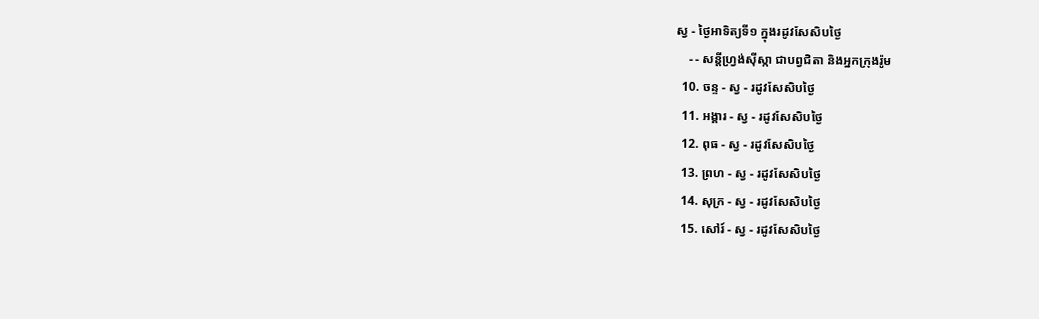ស្វ - ថ្ងៃអាទិត្យទី១ ក្នុងរដូវសែសិបថ្ងៃ
    - - សន្ដីហ្វ្រង់ស៊ីស្កា ជាបព្វជិតា និងអ្នកក្រុងរ៉ូម
  10. ចន្ទ - ស្វ - រដូវសែសិបថ្ងៃ
  11. អង្គារ - ស្វ - រដូវសែសិបថ្ងៃ
  12. ពុធ - ស្វ - រដូវសែសិបថ្ងៃ
  13. ព្រហ - ស្វ - រដូវសែសិបថ្ងៃ
  14. សុក្រ - ស្វ - រដូវសែសិបថ្ងៃ
  15. សៅរ៍ - ស្វ - រដូវសែសិបថ្ងៃ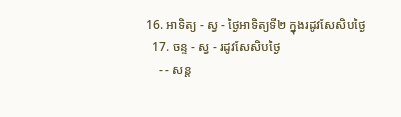16. អាទិត្យ - ស្វ - ថ្ងៃអាទិត្យទី២ ក្នុងរដូវសែសិបថ្ងៃ
  17. ចន្ទ - ស្វ - រដូវសែសិបថ្ងៃ
    - - សន្ដ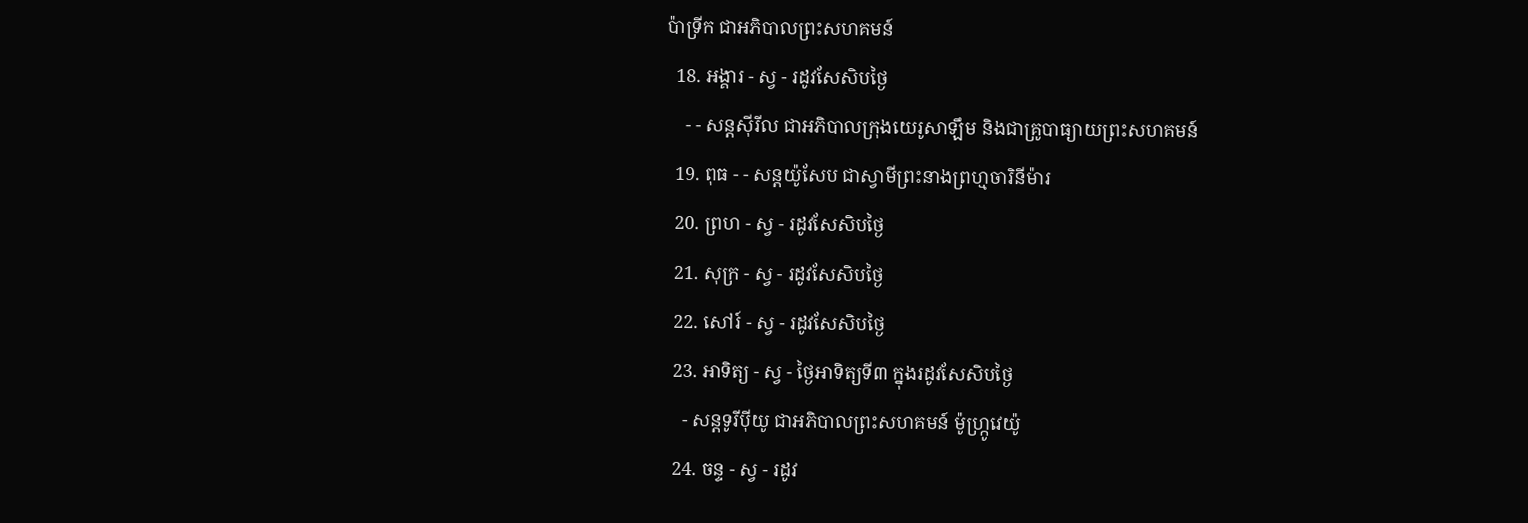ប៉ាទ្រីក ជាអភិបាលព្រះសហគមន៍
  18. អង្គារ - ស្វ - រដូវសែសិបថ្ងៃ
    - - សន្ដស៊ីរីល ជាអភិបាលក្រុងយេរូសាឡឹម និងជាគ្រូបាធ្យាយព្រះសហគមន៍
  19. ពុធ - - សន្ដយ៉ូសែប ជាស្វាមីព្រះនាងព្រហ្មចារិនីម៉ារ
  20. ព្រហ - ស្វ - រដូវសែសិបថ្ងៃ
  21. សុក្រ - ស្វ - រដូវសែសិបថ្ងៃ
  22. សៅរ៍ - ស្វ - រដូវសែសិបថ្ងៃ
  23. អាទិត្យ - ស្វ - ថ្ងៃអាទិត្យទី៣ ក្នុងរដូវសែសិបថ្ងៃ
    - សន្ដទូរីប៉ីយូ ជាអភិបាលព្រះសហគមន៍ ម៉ូហ្ក្រូវេយ៉ូ
  24. ចន្ទ - ស្វ - រដូវ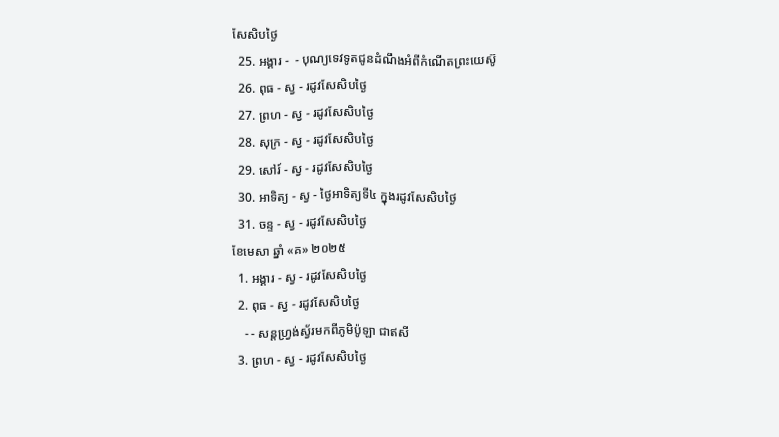សែសិបថ្ងៃ
  25. អង្គារ -  - បុណ្យទេវទូតជូនដំណឹងអំពីកំណើតព្រះយេស៊ូ
  26. ពុធ - ស្វ - រដូវសែសិបថ្ងៃ
  27. ព្រហ - ស្វ - រដូវសែសិបថ្ងៃ
  28. សុក្រ - ស្វ - រដូវសែសិបថ្ងៃ
  29. សៅរ៍ - ស្វ - រដូវសែសិបថ្ងៃ
  30. អាទិត្យ - ស្វ - ថ្ងៃអាទិត្យទី៤ ក្នុងរដូវសែសិបថ្ងៃ
  31. ចន្ទ - ស្វ - រដូវសែសិបថ្ងៃ
ខែមេសា ឆ្នាំ «គ» ២០២៥
  1. អង្គារ - ស្វ - រដូវសែសិបថ្ងៃ
  2. ពុធ - ស្វ - រដូវសែសិបថ្ងៃ
    - - សន្ដហ្វ្រង់ស្វ័រមកពីភូមិប៉ូឡា ជាឥសី
  3. ព្រហ - ស្វ - រដូវសែសិបថ្ងៃ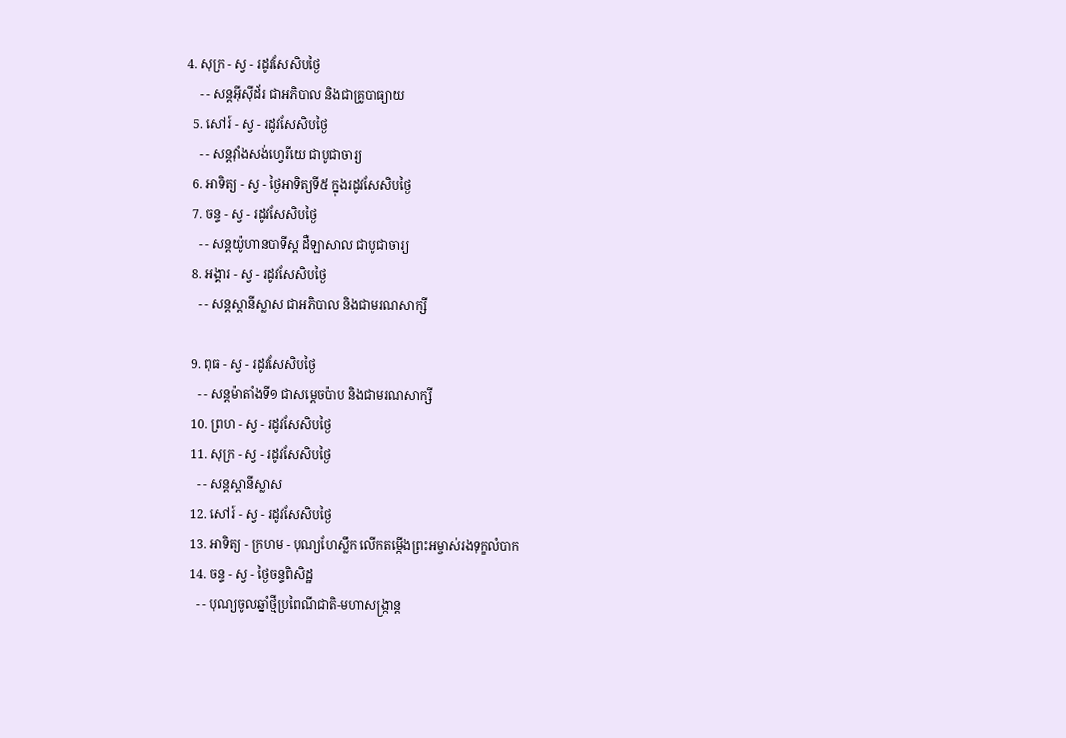4. សុក្រ - ស្វ - រដូវសែសិបថ្ងៃ
    - - សន្ដអ៊ីស៊ីដ័រ ជាអភិបាល និងជាគ្រូបាធ្យាយ
  5. សៅរ៍ - ស្វ - រដូវសែសិបថ្ងៃ
    - - សន្ដវ៉ាំងសង់ហ្វេរីយេ ជាបូជាចារ្យ
  6. អាទិត្យ - ស្វ - ថ្ងៃអាទិត្យទី៥ ក្នុងរដូវសែសិបថ្ងៃ
  7. ចន្ទ - ស្វ - រដូវសែសិបថ្ងៃ
    - - សន្ដយ៉ូហានបាទីស្ដ ដឺឡាសាល ជាបូជាចារ្យ
  8. អង្គារ - ស្វ - រដូវសែសិបថ្ងៃ
    - - សន្ដស្ដានីស្លាស ជាអភិបាល និងជាមរណសាក្សី

  9. ពុធ - ស្វ - រដូវសែសិបថ្ងៃ
    - - សន្ដម៉ាតាំងទី១ ជាសម្ដេចប៉ាប និងជាមរណសាក្សី
  10. ព្រហ - ស្វ - រដូវសែសិបថ្ងៃ
  11. សុក្រ - ស្វ - រដូវសែសិបថ្ងៃ
    - - សន្ដស្ដានីស្លាស
  12. សៅរ៍ - ស្វ - រដូវសែសិបថ្ងៃ
  13. អាទិត្យ - ក្រហម - បុណ្យហែស្លឹក លើកតម្កើងព្រះអម្ចាស់រងទុក្ខលំបាក
  14. ចន្ទ - ស្វ - ថ្ងៃចន្ទពិសិដ្ឋ
    - - បុណ្យចូលឆ្នាំថ្មីប្រពៃណីជាតិ-មហាសង្រ្កាន្ដ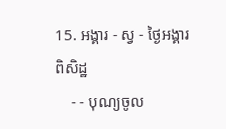15. អង្គារ - ស្វ - ថ្ងៃអង្គារពិសិដ្ឋ
    - - បុណ្យចូល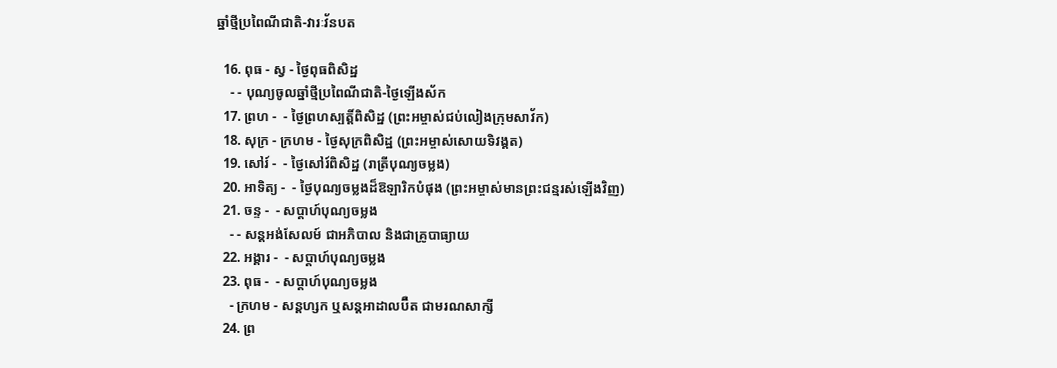ឆ្នាំថ្មីប្រពៃណីជាតិ-វារៈវ័នបត

  16. ពុធ - ស្វ - ថ្ងៃពុធពិសិដ្ឋ
    - - បុណ្យចូលឆ្នាំថ្មីប្រពៃណីជាតិ-ថ្ងៃឡើងស័ក
  17. ព្រហ -  - ថ្ងៃព្រហស្បត្ដិ៍ពិសិដ្ឋ (ព្រះអម្ចាស់ជប់លៀងក្រុមសាវ័ក)
  18. សុក្រ - ក្រហម - ថ្ងៃសុក្រពិសិដ្ឋ (ព្រះអម្ចាស់សោយទិវង្គត)
  19. សៅរ៍ -  - ថ្ងៃសៅរ៍ពិសិដ្ឋ (រាត្រីបុណ្យចម្លង)
  20. អាទិត្យ -  - ថ្ងៃបុណ្យចម្លងដ៏ឱឡារិកបំផុង (ព្រះអម្ចាស់មានព្រះជន្មរស់ឡើងវិញ)
  21. ចន្ទ -  - សប្ដាហ៍បុណ្យចម្លង
    - - សន្ដអង់សែលម៍ ជាអភិបាល និងជាគ្រូបាធ្យាយ
  22. អង្គារ -  - សប្ដាហ៍បុណ្យចម្លង
  23. ពុធ -  - សប្ដាហ៍បុណ្យចម្លង
    - ក្រហម - សន្ដហ្សក ឬសន្ដអាដាលប៊ឺត ជាមរណសាក្សី
  24. ព្រ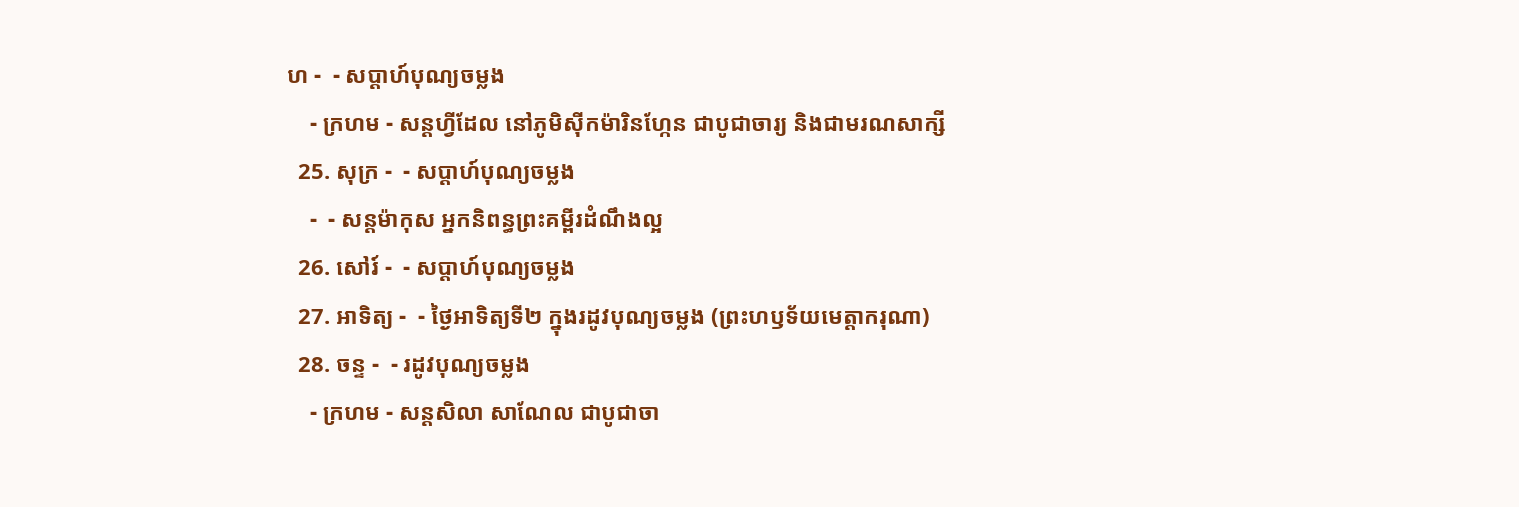ហ -  - សប្ដាហ៍បុណ្យចម្លង
    - ក្រហម - សន្ដហ្វីដែល នៅភូមិស៊ីកម៉ារិនហ្កែន ជាបូជាចារ្យ និងជាមរណសាក្សី
  25. សុក្រ -  - សប្ដាហ៍បុណ្យចម្លង
    -  - សន្ដម៉ាកុស អ្នកនិពន្ធព្រះគម្ពីរដំណឹងល្អ
  26. សៅរ៍ -  - សប្ដាហ៍បុណ្យចម្លង
  27. អាទិត្យ -  - ថ្ងៃអាទិត្យទី២ ក្នុងរដូវបុណ្យចម្លង (ព្រះហឫទ័យមេត្ដាករុណា)
  28. ចន្ទ -  - រដូវបុណ្យចម្លង
    - ក្រហម - សន្ដសិលា សាណែល ជាបូជាចា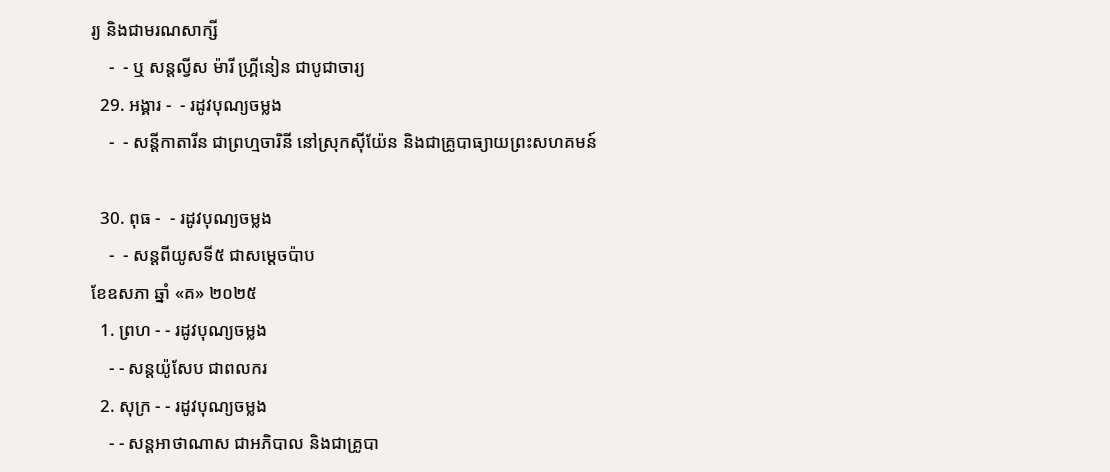រ្យ និងជាមរណសាក្សី
    -  - ឬ សន្ដល្វីស ម៉ារី ហ្គ្រីនៀន ជាបូជាចារ្យ
  29. អង្គារ -  - រដូវបុណ្យចម្លង
    -  - សន្ដីកាតារីន ជាព្រហ្មចារិនី នៅស្រុកស៊ីយ៉ែន និងជាគ្រូបាធ្យាយព្រះសហគមន៍

  30. ពុធ -  - រដូវបុណ្យចម្លង
    -  - សន្ដពីយូសទី៥ ជាសម្ដេចប៉ាប
ខែឧសភា ឆ្នាំ «គ» ២០២៥
  1. ព្រហ - - រដូវបុណ្យចម្លង
    - - សន្ដយ៉ូសែប ជាពលករ
  2. សុក្រ - - រដូវបុណ្យចម្លង
    - - សន្ដអាថាណាស ជាអភិបាល និងជាគ្រូបា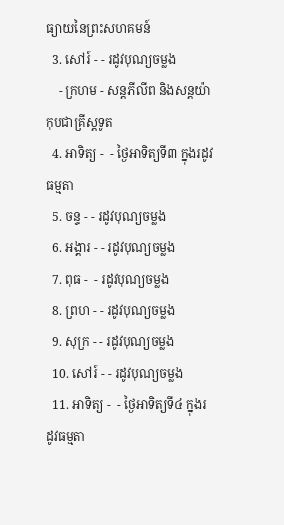ធ្យាយនៃព្រះសហគមន៍
  3. សៅរ៍ - - រដូវបុណ្យចម្លង
    - ក្រហម - សន្ដភីលីព និងសន្ដយ៉ាកុបជាគ្រីស្ដទូត
  4. អាទិត្យ -  - ថ្ងៃអាទិត្យទី៣ ក្នុងរដូវធម្មតា
  5. ចន្ទ - - រដូវបុណ្យចម្លង
  6. អង្គារ - - រដូវបុណ្យចម្លង
  7. ពុធ -  - រដូវបុណ្យចម្លង
  8. ព្រហ - - រដូវបុណ្យចម្លង
  9. សុក្រ - - រដូវបុណ្យចម្លង
  10. សៅរ៍ - - រដូវបុណ្យចម្លង
  11. អាទិត្យ -  - ថ្ងៃអាទិត្យទី៤ ក្នុងរដូវធម្មតា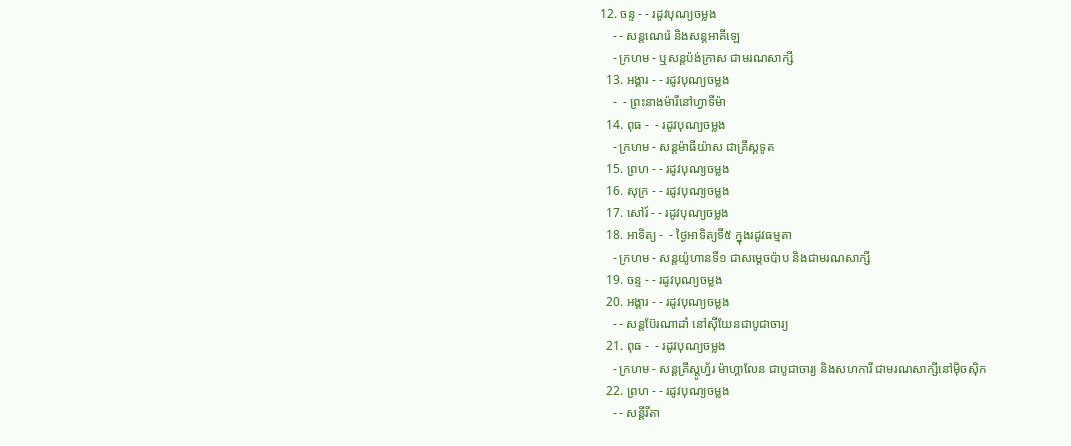12. ចន្ទ - - រដូវបុណ្យចម្លង
    - - សន្ដណេរ៉េ និងសន្ដអាគីឡេ
    - ក្រហម - ឬសន្ដប៉ង់ក្រាស ជាមរណសាក្សី
  13. អង្គារ - - រដូវបុណ្យចម្លង
    -  - ព្រះនាងម៉ារីនៅហ្វាទីម៉ា
  14. ពុធ -  - រដូវបុណ្យចម្លង
    - ក្រហម - សន្ដម៉ាធីយ៉ាស ជាគ្រីស្ដទូត
  15. ព្រហ - - រដូវបុណ្យចម្លង
  16. សុក្រ - - រដូវបុណ្យចម្លង
  17. សៅរ៍ - - រដូវបុណ្យចម្លង
  18. អាទិត្យ -  - ថ្ងៃអាទិត្យទី៥ ក្នុងរដូវធម្មតា
    - ក្រហម - សន្ដយ៉ូហានទី១ ជាសម្ដេចប៉ាប និងជាមរណសាក្សី
  19. ចន្ទ - - រដូវបុណ្យចម្លង
  20. អង្គារ - - រដូវបុណ្យចម្លង
    - - សន្ដប៊ែរណាដាំ នៅស៊ីយែនជាបូជាចារ្យ
  21. ពុធ -  - រដូវបុណ្យចម្លង
    - ក្រហម - សន្ដគ្រីស្ដូហ្វ័រ ម៉ាហ្គាលែន ជាបូជាចារ្យ និងសហការី ជាមរណសាក្សីនៅម៉ិចស៊ិក
  22. ព្រហ - - រដូវបុណ្យចម្លង
    - - សន្ដីរីតា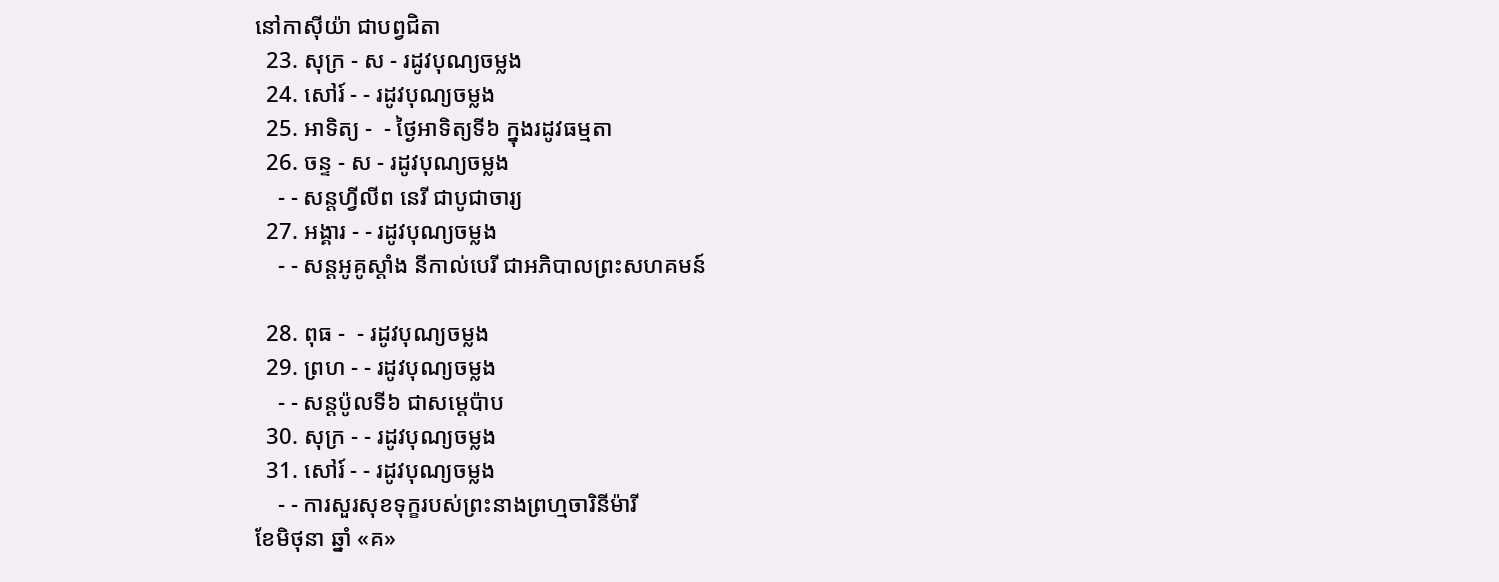នៅកាស៊ីយ៉ា ជាបព្វជិតា
  23. សុក្រ - ស - រដូវបុណ្យចម្លង
  24. សៅរ៍ - - រដូវបុណ្យចម្លង
  25. អាទិត្យ -  - ថ្ងៃអាទិត្យទី៦ ក្នុងរដូវធម្មតា
  26. ចន្ទ - ស - រដូវបុណ្យចម្លង
    - - សន្ដហ្វីលីព នេរី ជាបូជាចារ្យ
  27. អង្គារ - - រដូវបុណ្យចម្លង
    - - សន្ដអូគូស្ដាំង នីកាល់បេរី ជាអភិបាលព្រះសហគមន៍

  28. ពុធ -  - រដូវបុណ្យចម្លង
  29. ព្រហ - - រដូវបុណ្យចម្លង
    - - សន្ដប៉ូលទី៦ ជាសម្ដេប៉ាប
  30. សុក្រ - - រដូវបុណ្យចម្លង
  31. សៅរ៍ - - រដូវបុណ្យចម្លង
    - - ការសួរសុខទុក្ខរបស់ព្រះនាងព្រហ្មចារិនីម៉ារី
ខែមិថុនា ឆ្នាំ «គ»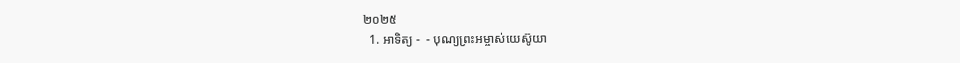២០២៥
  1. អាទិត្យ -  - បុណ្យព្រះអម្ចាស់យេស៊ូយា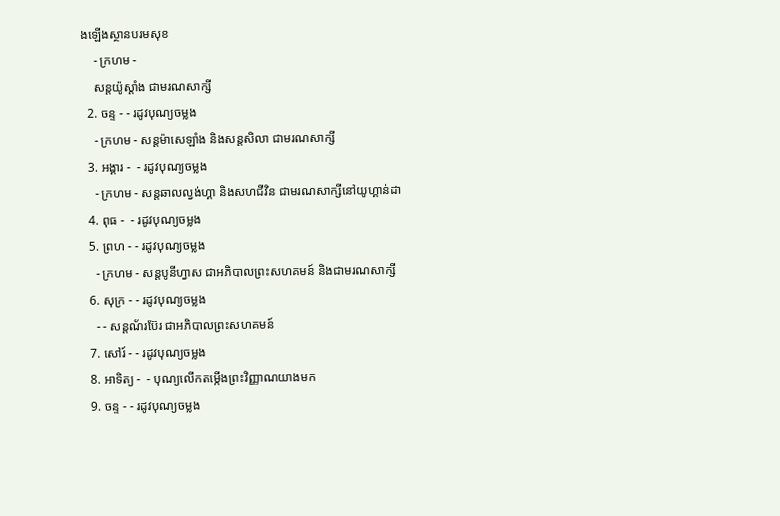ងឡើងស្ថានបរមសុខ
    - ក្រហម -
    សន្ដយ៉ូស្ដាំង ជាមរណសាក្សី
  2. ចន្ទ - - រដូវបុណ្យចម្លង
    - ក្រហម - សន្ដម៉ាសេឡាំង និងសន្ដសិលា ជាមរណសាក្សី
  3. អង្គារ -  - រដូវបុណ្យចម្លង
    - ក្រហម - សន្ដឆាលល្វង់ហ្គា និងសហជីវិន ជាមរណសាក្សីនៅយូហ្គាន់ដា
  4. ពុធ -  - រដូវបុណ្យចម្លង
  5. ព្រហ - - រដូវបុណ្យចម្លង
    - ក្រហម - សន្ដបូនីហ្វាស ជាអភិបាលព្រះសហគមន៍ និងជាមរណសាក្សី
  6. សុក្រ - - រដូវបុណ្យចម្លង
    - - សន្ដណ័រប៊ែរ ជាអភិបាលព្រះសហគមន៍
  7. សៅរ៍ - - រដូវបុណ្យចម្លង
  8. អាទិត្យ -  - បុណ្យលើកតម្កើងព្រះវិញ្ញាណយាងមក
  9. ចន្ទ - - រដូវបុណ្យចម្លង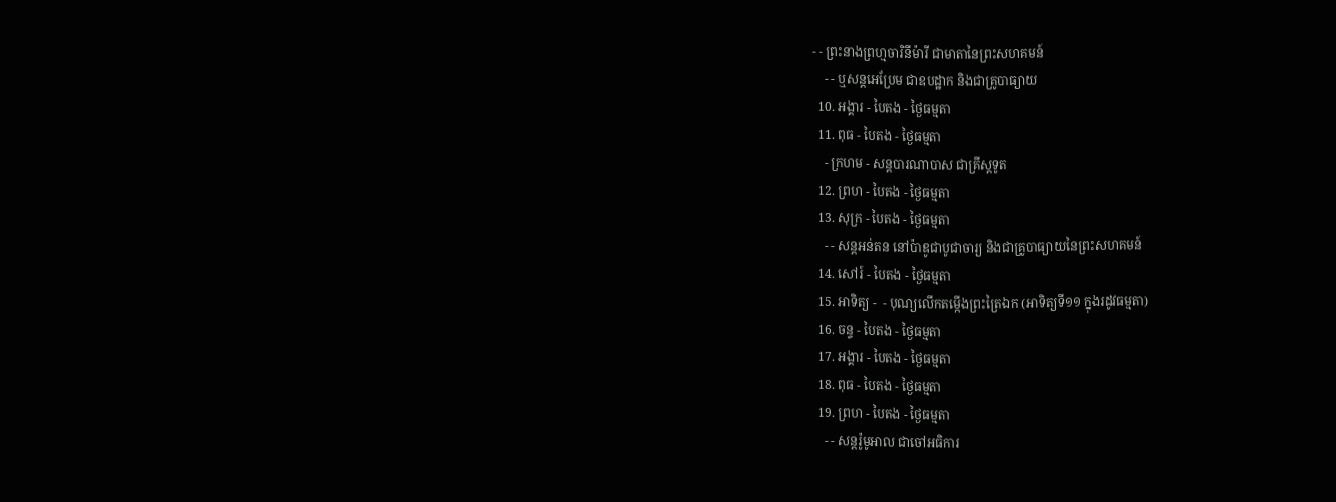- - ព្រះនាងព្រហ្មចារិនីម៉ារី ជាមាតានៃព្រះសហគមន៍
    - - ឬសន្ដអេប្រែម ជាឧបដ្ឋាក និងជាគ្រូបាធ្យាយ
  10. អង្គារ - បៃតង - ថ្ងៃធម្មតា
  11. ពុធ - បៃតង - ថ្ងៃធម្មតា
    - ក្រហម - សន្ដបារណាបាស ជាគ្រីស្ដទូត
  12. ព្រហ - បៃតង - ថ្ងៃធម្មតា
  13. សុក្រ - បៃតង - ថ្ងៃធម្មតា
    - - សន្ដអន់តន នៅប៉ាឌូជាបូជាចារ្យ និងជាគ្រូបាធ្យាយនៃព្រះសហគមន៍
  14. សៅរ៍ - បៃតង - ថ្ងៃធម្មតា
  15. អាទិត្យ -  - បុណ្យលើកតម្កើងព្រះត្រៃឯក (អាទិត្យទី១១ ក្នុងរដូវធម្មតា)
  16. ចន្ទ - បៃតង - ថ្ងៃធម្មតា
  17. អង្គារ - បៃតង - ថ្ងៃធម្មតា
  18. ពុធ - បៃតង - ថ្ងៃធម្មតា
  19. ព្រហ - បៃតង - ថ្ងៃធម្មតា
    - - សន្ដរ៉ូមូអាល ជាចៅអធិការ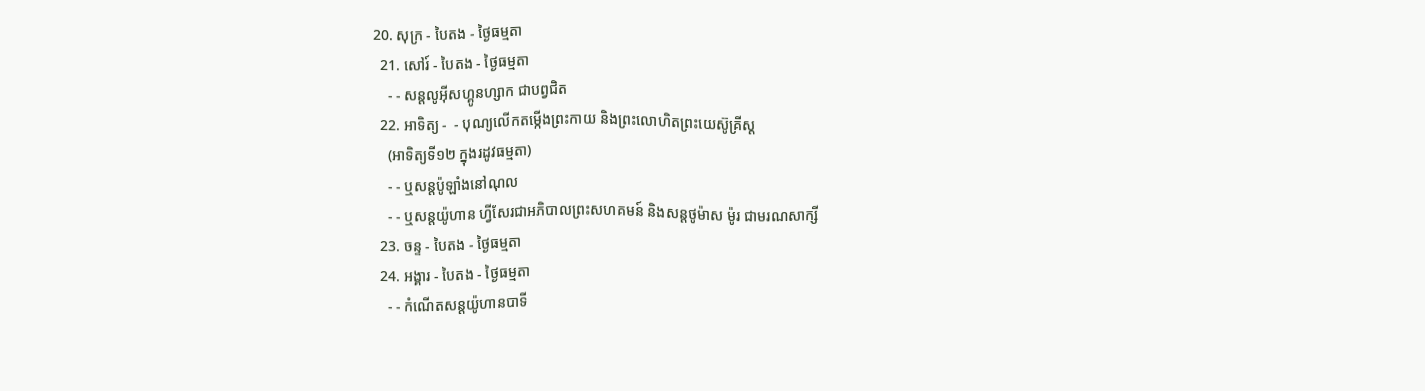20. សុក្រ - បៃតង - ថ្ងៃធម្មតា
  21. សៅរ៍ - បៃតង - ថ្ងៃធម្មតា
    - - សន្ដលូអ៊ីសហ្គូនហ្សាក ជាបព្វជិត
  22. អាទិត្យ -  - បុណ្យលើកតម្កើងព្រះកាយ និងព្រះលោហិតព្រះយេស៊ូគ្រីស្ដ
    (អាទិត្យទី១២ ក្នុងរដូវធម្មតា)
    - - ឬសន្ដប៉ូឡាំងនៅណុល
    - - ឬសន្ដយ៉ូហាន ហ្វីសែរជាអភិបាលព្រះសហគមន៍ និងសន្ដថូម៉ាស ម៉ូរ ជាមរណសាក្សី
  23. ចន្ទ - បៃតង - ថ្ងៃធម្មតា
  24. អង្គារ - បៃតង - ថ្ងៃធម្មតា
    - - កំណើតសន្ដយ៉ូហានបាទី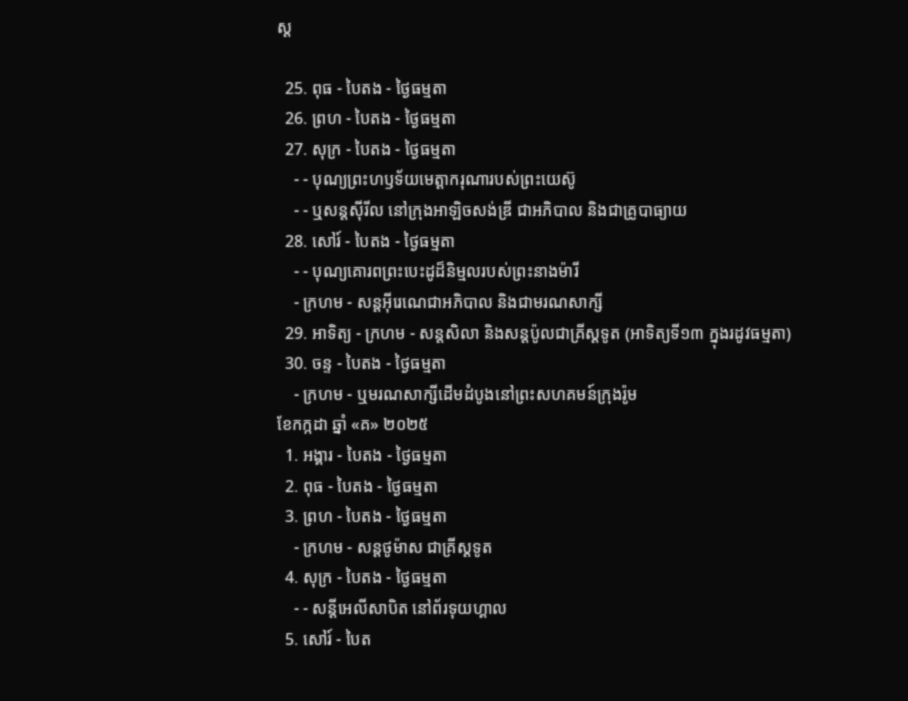ស្ដ

  25. ពុធ - បៃតង - ថ្ងៃធម្មតា
  26. ព្រហ - បៃតង - ថ្ងៃធម្មតា
  27. សុក្រ - បៃតង - ថ្ងៃធម្មតា
    - - បុណ្យព្រះហឫទ័យមេត្ដាករុណារបស់ព្រះយេស៊ូ
    - - ឬសន្ដស៊ីរីល នៅក្រុងអាឡិចសង់ឌ្រី ជាអភិបាល និងជាគ្រូបាធ្យាយ
  28. សៅរ៍ - បៃតង - ថ្ងៃធម្មតា
    - - បុណ្យគោរពព្រះបេះដូដ៏និម្មលរបស់ព្រះនាងម៉ារី
    - ក្រហម - សន្ដអ៊ីរេណេជាអភិបាល និងជាមរណសាក្សី
  29. អាទិត្យ - ក្រហម - សន្ដសិលា និងសន្ដប៉ូលជាគ្រីស្ដទូត (អាទិត្យទី១៣ ក្នុងរដូវធម្មតា)
  30. ចន្ទ - បៃតង - ថ្ងៃធម្មតា
    - ក្រហម - ឬមរណសាក្សីដើមដំបូងនៅព្រះសហគមន៍ក្រុងរ៉ូម
ខែកក្កដា ឆ្នាំ «គ» ២០២៥
  1. អង្គារ - បៃតង - ថ្ងៃធម្មតា
  2. ពុធ - បៃតង - ថ្ងៃធម្មតា
  3. ព្រហ - បៃតង - ថ្ងៃធម្មតា
    - ក្រហម - សន្ដថូម៉ាស ជាគ្រីស្ដទូត
  4. សុក្រ - បៃតង - ថ្ងៃធម្មតា
    - - សន្ដីអេលីសាបិត នៅព័រទុយហ្គាល
  5. សៅរ៍ - បៃត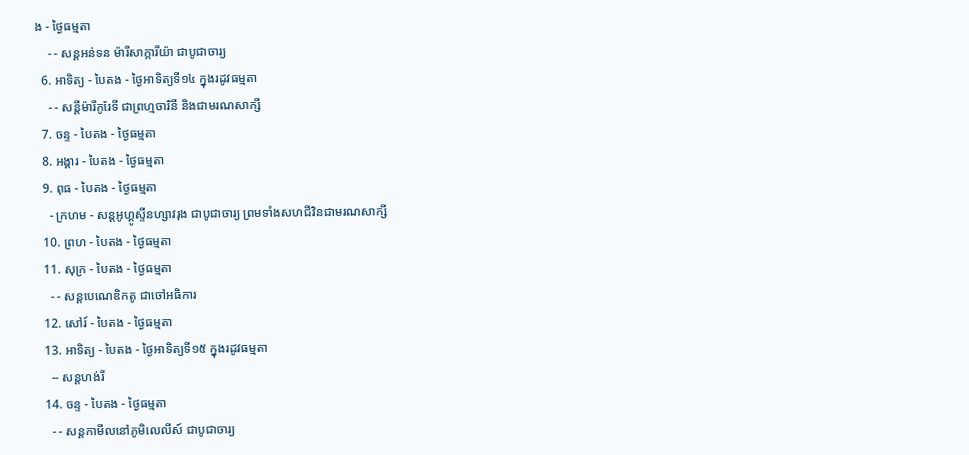ង - ថ្ងៃធម្មតា
    - - សន្ដអន់ទន ម៉ារីសាក្ការីយ៉ា ជាបូជាចារ្យ
  6. អាទិត្យ - បៃតង - ថ្ងៃអាទិត្យទី១៤ ក្នុងរដូវធម្មតា
    - - សន្ដីម៉ារីកូរែទី ជាព្រហ្មចារិនី និងជាមរណសាក្សី
  7. ចន្ទ - បៃតង - ថ្ងៃធម្មតា
  8. អង្គារ - បៃតង - ថ្ងៃធម្មតា
  9. ពុធ - បៃតង - ថ្ងៃធម្មតា
    - ក្រហម - សន្ដអូហ្គូស្ទីនហ្សាវរុង ជាបូជាចារ្យ ព្រមទាំងសហជីវិនជាមរណសាក្សី
  10. ព្រហ - បៃតង - ថ្ងៃធម្មតា
  11. សុក្រ - បៃតង - ថ្ងៃធម្មតា
    - - សន្ដបេណេឌិកតូ ជាចៅអធិការ
  12. សៅរ៍ - បៃតង - ថ្ងៃធម្មតា
  13. អាទិត្យ - បៃតង - ថ្ងៃអាទិត្យទី១៥ ក្នុងរដូវធម្មតា
    -- សន្ដហង់រី
  14. ចន្ទ - បៃតង - ថ្ងៃធម្មតា
    - - សន្ដកាមីលនៅភូមិលេលីស៍ ជាបូជាចារ្យ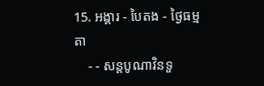15. អង្គារ - បៃតង - ថ្ងៃធម្មតា
    - - សន្ដបូណាវិនទួ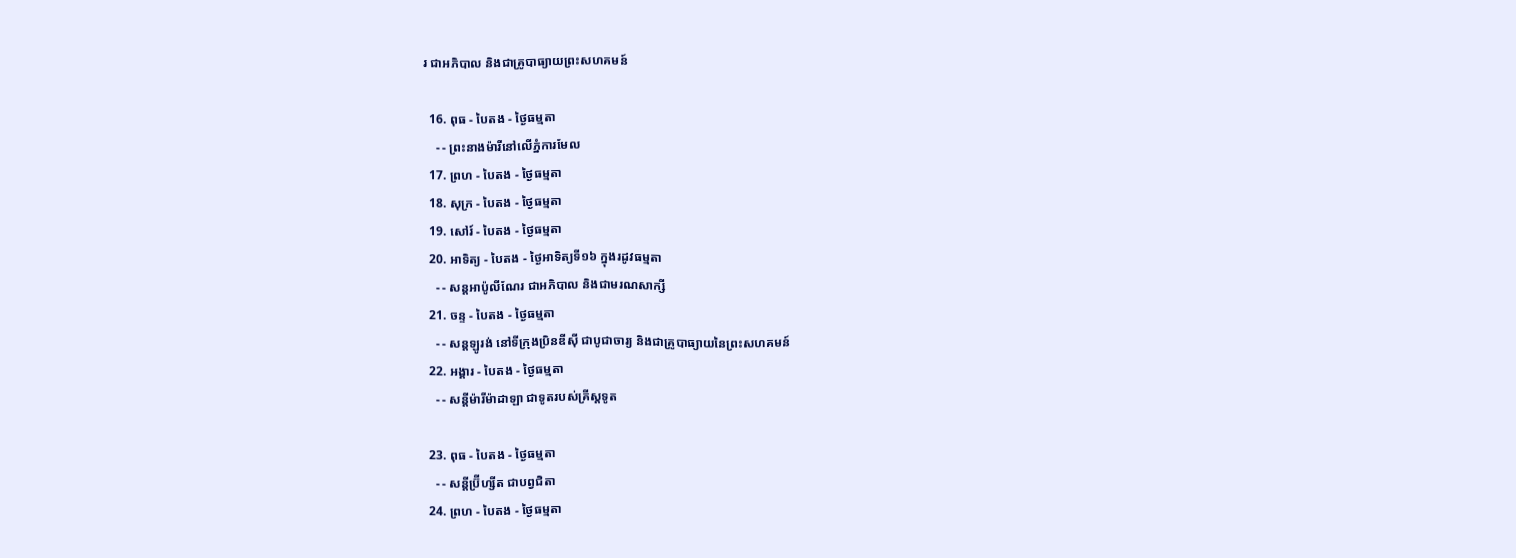រ ជាអភិបាល និងជាគ្រូបាធ្យាយព្រះសហគមន៍

  16. ពុធ - បៃតង - ថ្ងៃធម្មតា
    - - ព្រះនាងម៉ារីនៅលើភ្នំការមែល
  17. ព្រហ - បៃតង - ថ្ងៃធម្មតា
  18. សុក្រ - បៃតង - ថ្ងៃធម្មតា
  19. សៅរ៍ - បៃតង - ថ្ងៃធម្មតា
  20. អាទិត្យ - បៃតង - ថ្ងៃអាទិត្យទី១៦ ក្នុងរដូវធម្មតា
    - - សន្ដអាប៉ូលីណែរ ជាអភិបាល និងជាមរណសាក្សី
  21. ចន្ទ - បៃតង - ថ្ងៃធម្មតា
    - - សន្ដឡូរង់ នៅទីក្រុងប្រិនឌីស៊ី ជាបូជាចារ្យ និងជាគ្រូបាធ្យាយនៃព្រះសហគមន៍
  22. អង្គារ - បៃតង - ថ្ងៃធម្មតា
    - - សន្ដីម៉ារីម៉ាដាឡា ជាទូតរបស់គ្រីស្ដទូត

  23. ពុធ - បៃតង - ថ្ងៃធម្មតា
    - - សន្ដីប្រ៊ីហ្សីត ជាបព្វជិតា
  24. ព្រហ - បៃតង - ថ្ងៃធម្មតា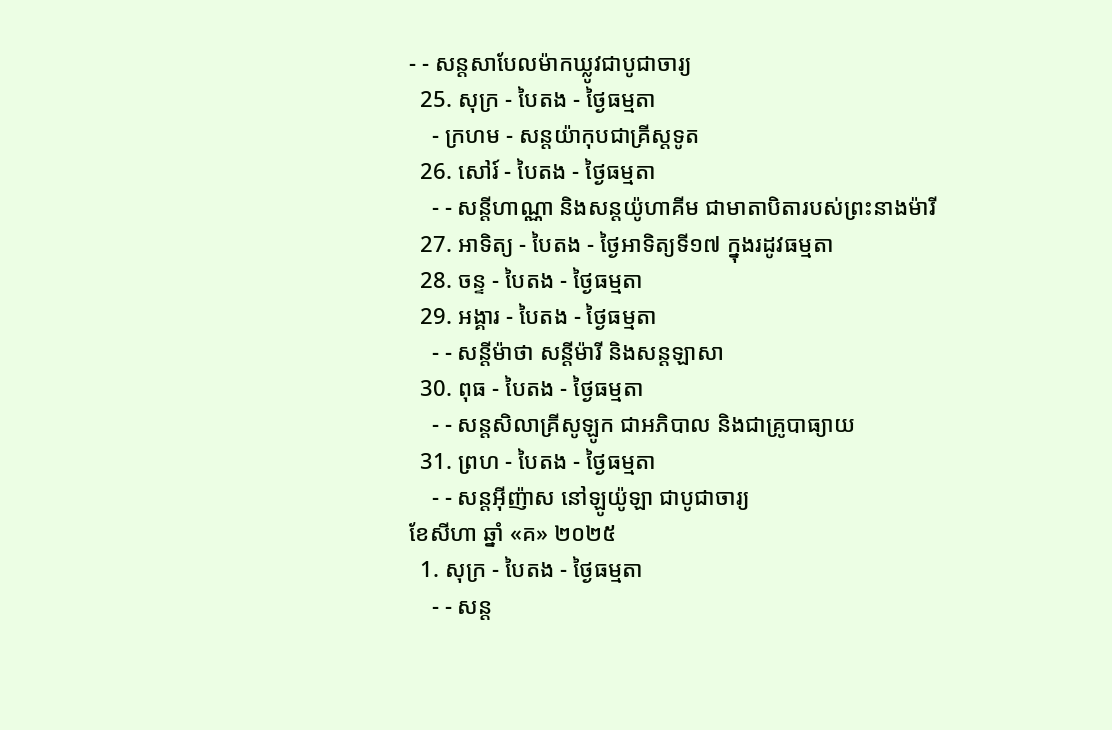- - សន្ដសាបែលម៉ាកឃ្លូវជាបូជាចារ្យ
  25. សុក្រ - បៃតង - ថ្ងៃធម្មតា
    - ក្រហម - សន្ដយ៉ាកុបជាគ្រីស្ដទូត
  26. សៅរ៍ - បៃតង - ថ្ងៃធម្មតា
    - - សន្ដីហាណ្ណា និងសន្ដយ៉ូហាគីម ជាមាតាបិតារបស់ព្រះនាងម៉ារី
  27. អាទិត្យ - បៃតង - ថ្ងៃអាទិត្យទី១៧ ក្នុងរដូវធម្មតា
  28. ចន្ទ - បៃតង - ថ្ងៃធម្មតា
  29. អង្គារ - បៃតង - ថ្ងៃធម្មតា
    - - សន្ដីម៉ាថា សន្ដីម៉ារី និងសន្ដឡាសា
  30. ពុធ - បៃតង - ថ្ងៃធម្មតា
    - - សន្ដសិលាគ្រីសូឡូក ជាអភិបាល និងជាគ្រូបាធ្យាយ
  31. ព្រហ - បៃតង - ថ្ងៃធម្មតា
    - - សន្ដអ៊ីញ៉ាស នៅឡូយ៉ូឡា ជាបូជាចារ្យ
ខែសីហា ឆ្នាំ «គ» ២០២៥
  1. សុក្រ - បៃតង - ថ្ងៃធម្មតា
    - - សន្ដ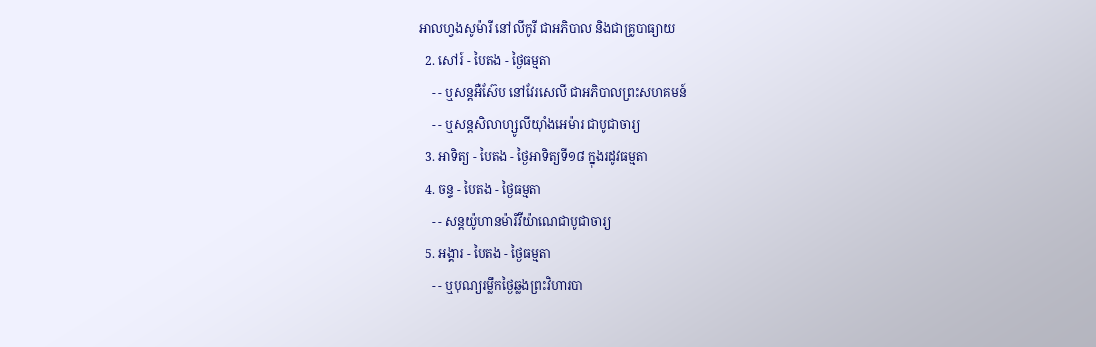អាលហ្វងសូម៉ារី នៅលីកូរី ជាអភិបាល និងជាគ្រូបាធ្យាយ
  2. សៅរ៍ - បៃតង - ថ្ងៃធម្មតា
    - - ឬសន្ដអឺស៊ែប នៅវែរសេលី ជាអភិបាលព្រះសហគមន៍
    - - ឬសន្ដសិលាហ្សូលីយ៉ាំងអេម៉ារ ជាបូជាចារ្យ
  3. អាទិត្យ - បៃតង - ថ្ងៃអាទិត្យទី១៨ ក្នុងរដូវធម្មតា
  4. ចន្ទ - បៃតង - ថ្ងៃធម្មតា
    - - សន្ដយ៉ូហានម៉ារីវីយ៉ាណេជាបូជាចារ្យ
  5. អង្គារ - បៃតង - ថ្ងៃធម្មតា
    - - ឬបុណ្យរម្លឹកថ្ងៃឆ្លងព្រះវិហារបា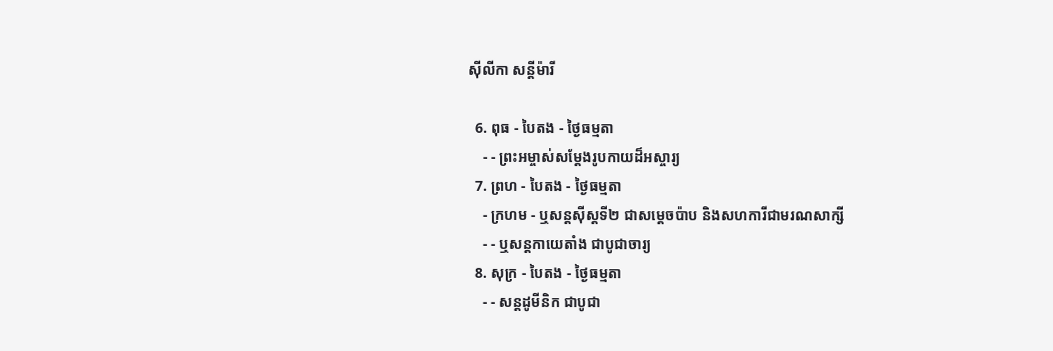ស៊ីលីកា សន្ដីម៉ារី

  6. ពុធ - បៃតង - ថ្ងៃធម្មតា
    - - ព្រះអម្ចាស់សម្ដែងរូបកាយដ៏អស្ចារ្យ
  7. ព្រហ - បៃតង - ថ្ងៃធម្មតា
    - ក្រហម - ឬសន្ដស៊ីស្ដទី២ ជាសម្ដេចប៉ាប និងសហការីជាមរណសាក្សី
    - - ឬសន្ដកាយេតាំង ជាបូជាចារ្យ
  8. សុក្រ - បៃតង - ថ្ងៃធម្មតា
    - - សន្ដដូមីនិក ជាបូជា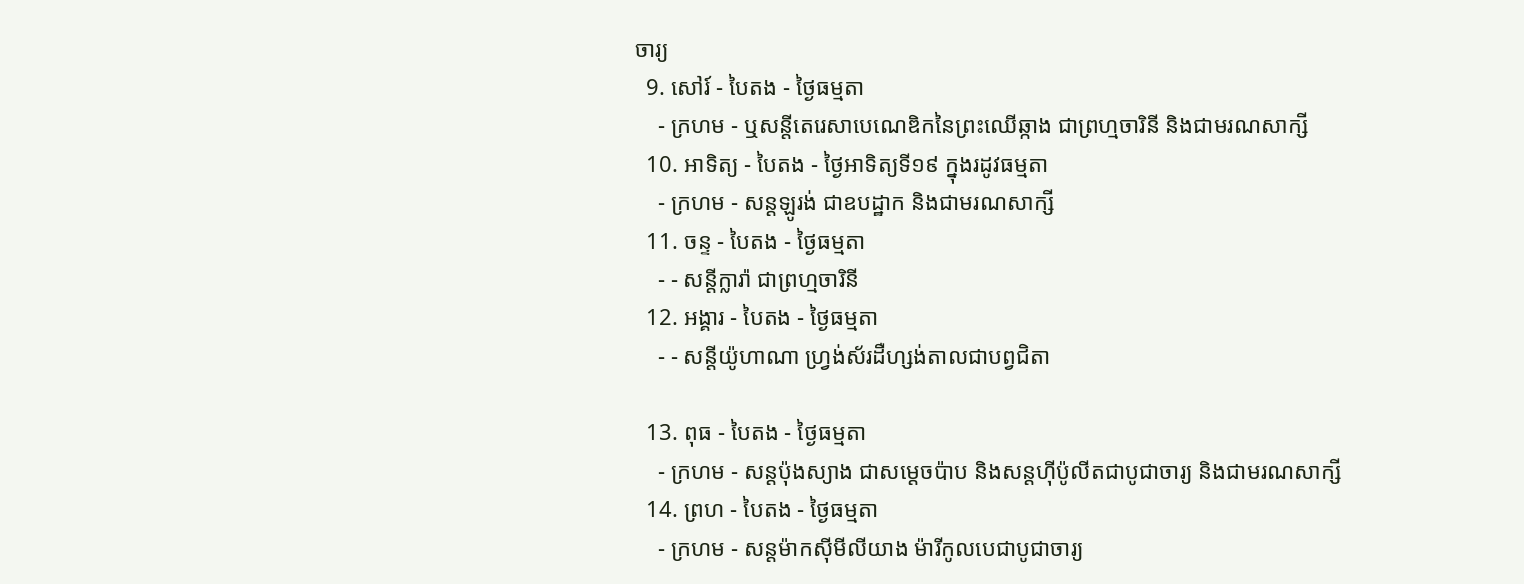ចារ្យ
  9. សៅរ៍ - បៃតង - ថ្ងៃធម្មតា
    - ក្រហម - ឬសន្ដីតេរេសាបេណេឌិកនៃព្រះឈើឆ្កាង ជាព្រហ្មចារិនី និងជាមរណសាក្សី
  10. អាទិត្យ - បៃតង - ថ្ងៃអាទិត្យទី១៩ ក្នុងរដូវធម្មតា
    - ក្រហម - សន្ដឡូរង់ ជាឧបដ្ឋាក និងជាមរណសាក្សី
  11. ចន្ទ - បៃតង - ថ្ងៃធម្មតា
    - - សន្ដីក្លារ៉ា ជាព្រហ្មចារិនី
  12. អង្គារ - បៃតង - ថ្ងៃធម្មតា
    - - សន្ដីយ៉ូហាណា ហ្វ្រង់ស័រដឺហ្សង់តាលជាបព្វជិតា

  13. ពុធ - បៃតង - ថ្ងៃធម្មតា
    - ក្រហម - សន្ដប៉ុងស្យាង ជាសម្ដេចប៉ាប និងសន្ដហ៊ីប៉ូលីតជាបូជាចារ្យ និងជាមរណសាក្សី
  14. ព្រហ - បៃតង - ថ្ងៃធម្មតា
    - ក្រហម - សន្ដម៉ាកស៊ីមីលីយាង ម៉ារីកូលបេជាបូជាចារ្យ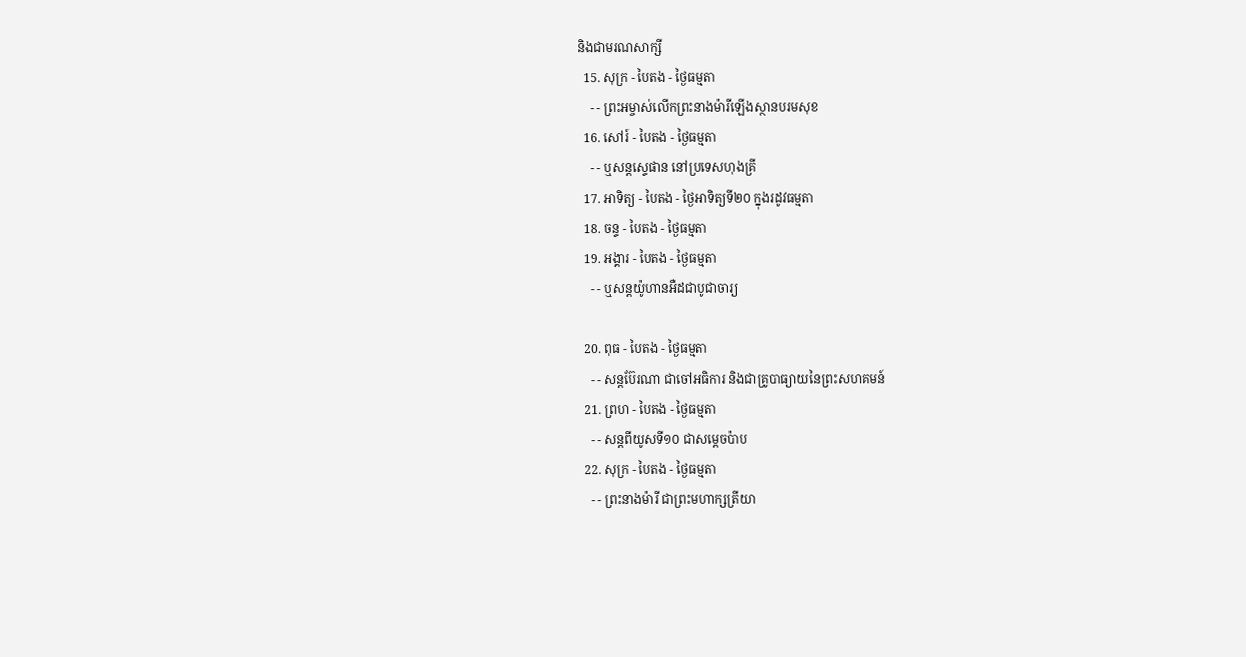និងជាមរណសាក្សី
  15. សុក្រ - បៃតង - ថ្ងៃធម្មតា
    - - ព្រះអម្ចាស់លើកព្រះនាងម៉ារីឡើងស្ថានបរមសុខ
  16. សៅរ៍ - បៃតង - ថ្ងៃធម្មតា
    - - ឬសន្ដស្ទេផាន នៅប្រទេសហុងគ្រី
  17. អាទិត្យ - បៃតង - ថ្ងៃអាទិត្យទី២០ ក្នុងរដូវធម្មតា
  18. ចន្ទ - បៃតង - ថ្ងៃធម្មតា
  19. អង្គារ - បៃតង - ថ្ងៃធម្មតា
    - - ឬសន្ដយ៉ូហានអឺដជាបូជាចារ្យ

  20. ពុធ - បៃតង - ថ្ងៃធម្មតា
    - - សន្ដប៊ែរណា ជាចៅអធិការ និងជាគ្រូបាធ្យាយនៃព្រះសហគមន៍
  21. ព្រហ - បៃតង - ថ្ងៃធម្មតា
    - - សន្ដពីយូសទី១០ ជាសម្ដេចប៉ាប
  22. សុក្រ - បៃតង - ថ្ងៃធម្មតា
    - - ព្រះនាងម៉ារី ជាព្រះមហាក្សត្រីយា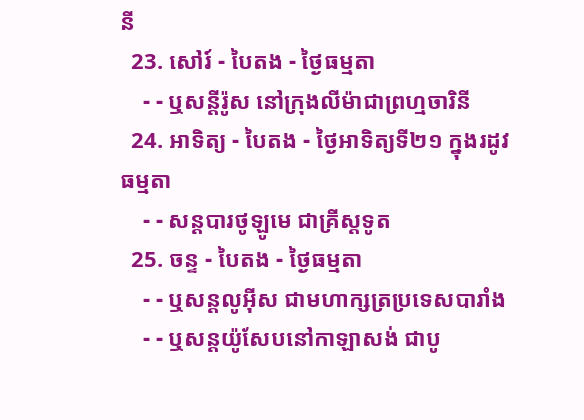នី
  23. សៅរ៍ - បៃតង - ថ្ងៃធម្មតា
    - - ឬសន្ដីរ៉ូស នៅក្រុងលីម៉ាជាព្រហ្មចារិនី
  24. អាទិត្យ - បៃតង - ថ្ងៃអាទិត្យទី២១ ក្នុងរដូវធម្មតា
    - - សន្ដបារថូឡូមេ ជាគ្រីស្ដទូត
  25. ចន្ទ - បៃតង - ថ្ងៃធម្មតា
    - - ឬសន្ដលូអ៊ីស ជាមហាក្សត្រប្រទេសបារាំង
    - - ឬសន្ដយ៉ូសែបនៅកាឡាសង់ ជាបូ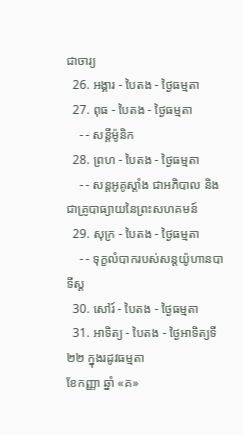ជាចារ្យ
  26. អង្គារ - បៃតង - ថ្ងៃធម្មតា
  27. ពុធ - បៃតង - ថ្ងៃធម្មតា
    - - សន្ដីម៉ូនិក
  28. ព្រហ - បៃតង - ថ្ងៃធម្មតា
    - - សន្ដអូគូស្ដាំង ជាអភិបាល និងជាគ្រូបាធ្យាយនៃព្រះសហគមន៍
  29. សុក្រ - បៃតង - ថ្ងៃធម្មតា
    - - ទុក្ខលំបាករបស់សន្ដយ៉ូហានបាទីស្ដ
  30. សៅរ៍ - បៃតង - ថ្ងៃធម្មតា
  31. អាទិត្យ - បៃតង - ថ្ងៃអាទិត្យទី២២ ក្នុងរដូវធម្មតា
ខែកញ្ញា ឆ្នាំ «គ»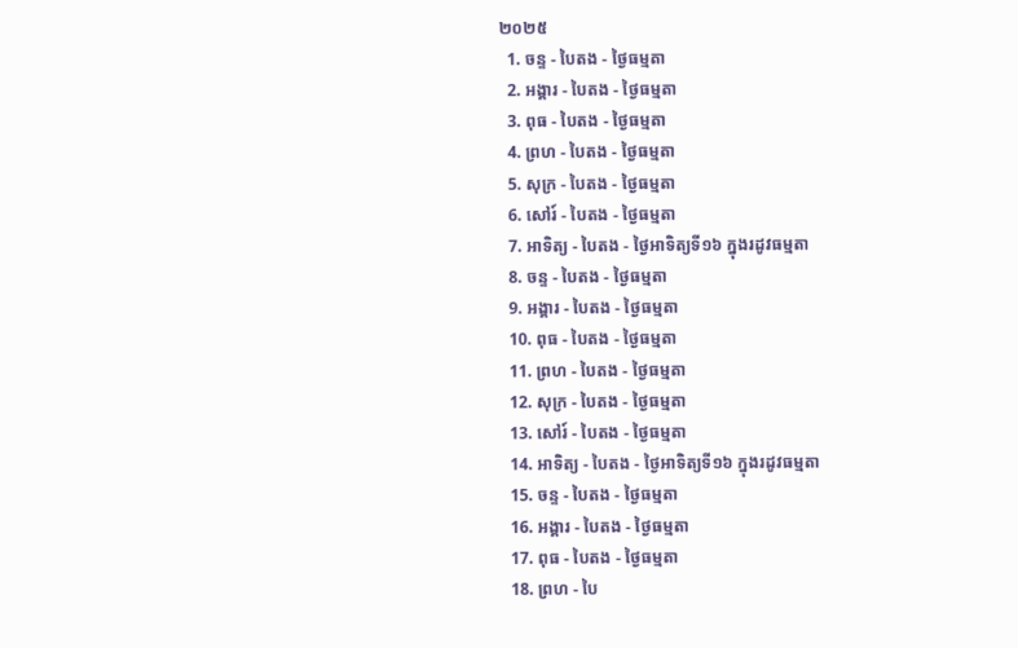២០២៥
  1. ចន្ទ - បៃតង - ថ្ងៃធម្មតា
  2. អង្គារ - បៃតង - ថ្ងៃធម្មតា
  3. ពុធ - បៃតង - ថ្ងៃធម្មតា
  4. ព្រហ - បៃតង - ថ្ងៃធម្មតា
  5. សុក្រ - បៃតង - ថ្ងៃធម្មតា
  6. សៅរ៍ - បៃតង - ថ្ងៃធម្មតា
  7. អាទិត្យ - បៃតង - ថ្ងៃអាទិត្យទី១៦ ក្នុងរដូវធម្មតា
  8. ចន្ទ - បៃតង - ថ្ងៃធម្មតា
  9. អង្គារ - បៃតង - ថ្ងៃធម្មតា
  10. ពុធ - បៃតង - ថ្ងៃធម្មតា
  11. ព្រហ - បៃតង - ថ្ងៃធម្មតា
  12. សុក្រ - បៃតង - ថ្ងៃធម្មតា
  13. សៅរ៍ - បៃតង - ថ្ងៃធម្មតា
  14. អាទិត្យ - បៃតង - ថ្ងៃអាទិត្យទី១៦ ក្នុងរដូវធម្មតា
  15. ចន្ទ - បៃតង - ថ្ងៃធម្មតា
  16. អង្គារ - បៃតង - ថ្ងៃធម្មតា
  17. ពុធ - បៃតង - ថ្ងៃធម្មតា
  18. ព្រហ - បៃ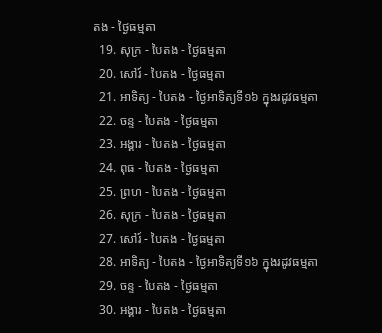តង - ថ្ងៃធម្មតា
  19. សុក្រ - បៃតង - ថ្ងៃធម្មតា
  20. សៅរ៍ - បៃតង - ថ្ងៃធម្មតា
  21. អាទិត្យ - បៃតង - ថ្ងៃអាទិត្យទី១៦ ក្នុងរដូវធម្មតា
  22. ចន្ទ - បៃតង - ថ្ងៃធម្មតា
  23. អង្គារ - បៃតង - ថ្ងៃធម្មតា
  24. ពុធ - បៃតង - ថ្ងៃធម្មតា
  25. ព្រហ - បៃតង - ថ្ងៃធម្មតា
  26. សុក្រ - បៃតង - ថ្ងៃធម្មតា
  27. សៅរ៍ - បៃតង - ថ្ងៃធម្មតា
  28. អាទិត្យ - បៃតង - ថ្ងៃអាទិត្យទី១៦ ក្នុងរដូវធម្មតា
  29. ចន្ទ - បៃតង - ថ្ងៃធម្មតា
  30. អង្គារ - បៃតង - ថ្ងៃធម្មតា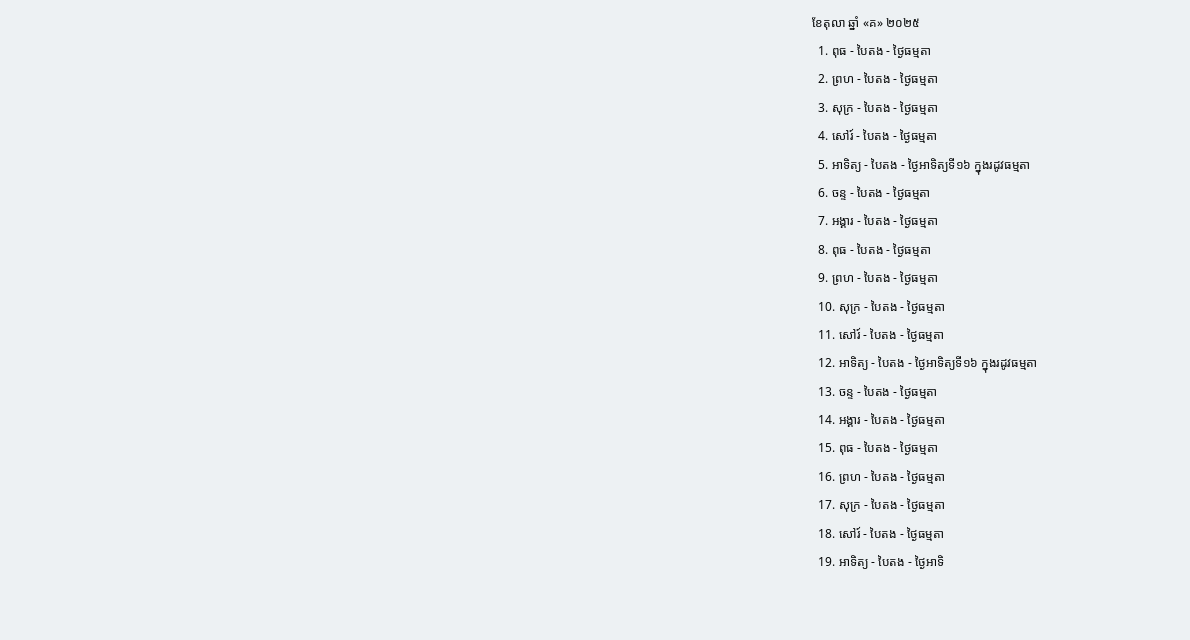ខែតុលា ឆ្នាំ «គ» ២០២៥
  1. ពុធ - បៃតង - ថ្ងៃធម្មតា
  2. ព្រហ - បៃតង - ថ្ងៃធម្មតា
  3. សុក្រ - បៃតង - ថ្ងៃធម្មតា
  4. សៅរ៍ - បៃតង - ថ្ងៃធម្មតា
  5. អាទិត្យ - បៃតង - ថ្ងៃអាទិត្យទី១៦ ក្នុងរដូវធម្មតា
  6. ចន្ទ - បៃតង - ថ្ងៃធម្មតា
  7. អង្គារ - បៃតង - ថ្ងៃធម្មតា
  8. ពុធ - បៃតង - ថ្ងៃធម្មតា
  9. ព្រហ - បៃតង - ថ្ងៃធម្មតា
  10. សុក្រ - បៃតង - ថ្ងៃធម្មតា
  11. សៅរ៍ - បៃតង - ថ្ងៃធម្មតា
  12. អាទិត្យ - បៃតង - ថ្ងៃអាទិត្យទី១៦ ក្នុងរដូវធម្មតា
  13. ចន្ទ - បៃតង - ថ្ងៃធម្មតា
  14. អង្គារ - បៃតង - ថ្ងៃធម្មតា
  15. ពុធ - បៃតង - ថ្ងៃធម្មតា
  16. ព្រហ - បៃតង - ថ្ងៃធម្មតា
  17. សុក្រ - បៃតង - ថ្ងៃធម្មតា
  18. សៅរ៍ - បៃតង - ថ្ងៃធម្មតា
  19. អាទិត្យ - បៃតង - ថ្ងៃអាទិ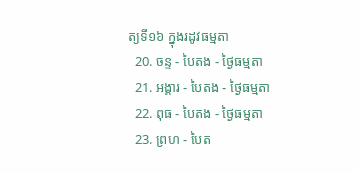ត្យទី១៦ ក្នុងរដូវធម្មតា
  20. ចន្ទ - បៃតង - ថ្ងៃធម្មតា
  21. អង្គារ - បៃតង - ថ្ងៃធម្មតា
  22. ពុធ - បៃតង - ថ្ងៃធម្មតា
  23. ព្រហ - បៃត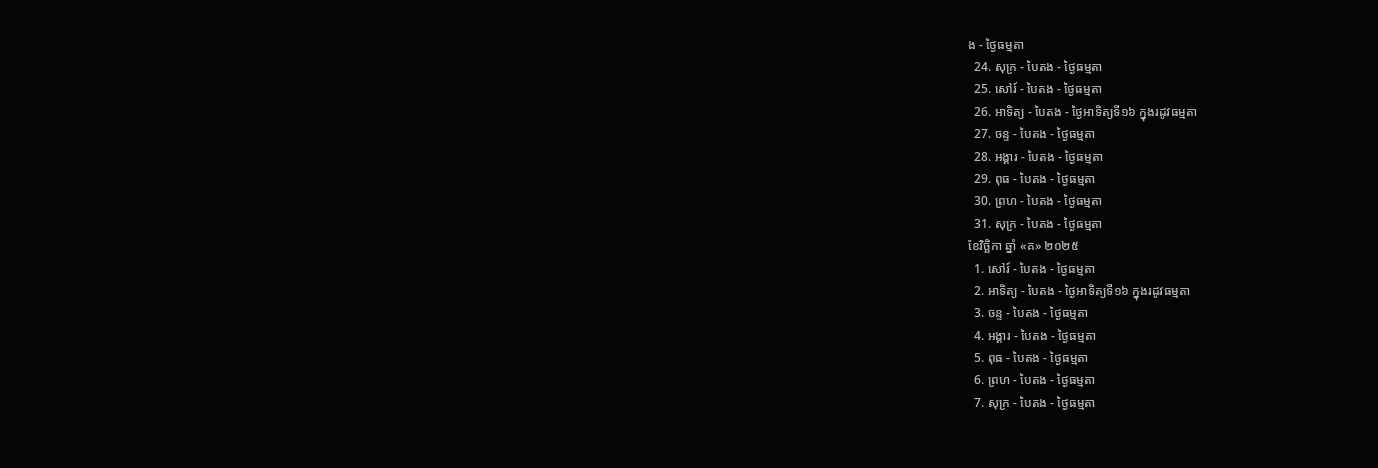ង - ថ្ងៃធម្មតា
  24. សុក្រ - បៃតង - ថ្ងៃធម្មតា
  25. សៅរ៍ - បៃតង - ថ្ងៃធម្មតា
  26. អាទិត្យ - បៃតង - ថ្ងៃអាទិត្យទី១៦ ក្នុងរដូវធម្មតា
  27. ចន្ទ - បៃតង - ថ្ងៃធម្មតា
  28. អង្គារ - បៃតង - ថ្ងៃធម្មតា
  29. ពុធ - បៃតង - ថ្ងៃធម្មតា
  30. ព្រហ - បៃតង - ថ្ងៃធម្មតា
  31. សុក្រ - បៃតង - ថ្ងៃធម្មតា
ខែវិច្ឆិកា ឆ្នាំ «គ» ២០២៥
  1. សៅរ៍ - បៃតង - ថ្ងៃធម្មតា
  2. អាទិត្យ - បៃតង - ថ្ងៃអាទិត្យទី១៦ ក្នុងរដូវធម្មតា
  3. ចន្ទ - បៃតង - ថ្ងៃធម្មតា
  4. អង្គារ - បៃតង - ថ្ងៃធម្មតា
  5. ពុធ - បៃតង - ថ្ងៃធម្មតា
  6. ព្រហ - បៃតង - ថ្ងៃធម្មតា
  7. សុក្រ - បៃតង - ថ្ងៃធម្មតា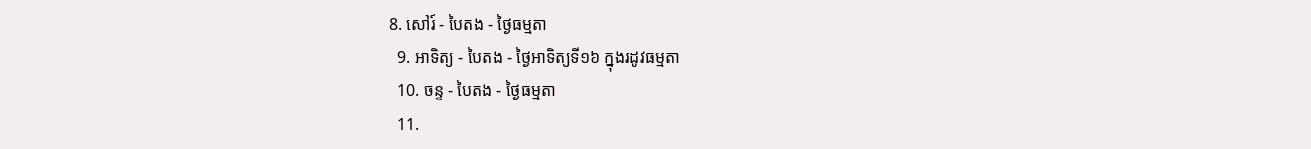8. សៅរ៍ - បៃតង - ថ្ងៃធម្មតា
  9. អាទិត្យ - បៃតង - ថ្ងៃអាទិត្យទី១៦ ក្នុងរដូវធម្មតា
  10. ចន្ទ - បៃតង - ថ្ងៃធម្មតា
  11.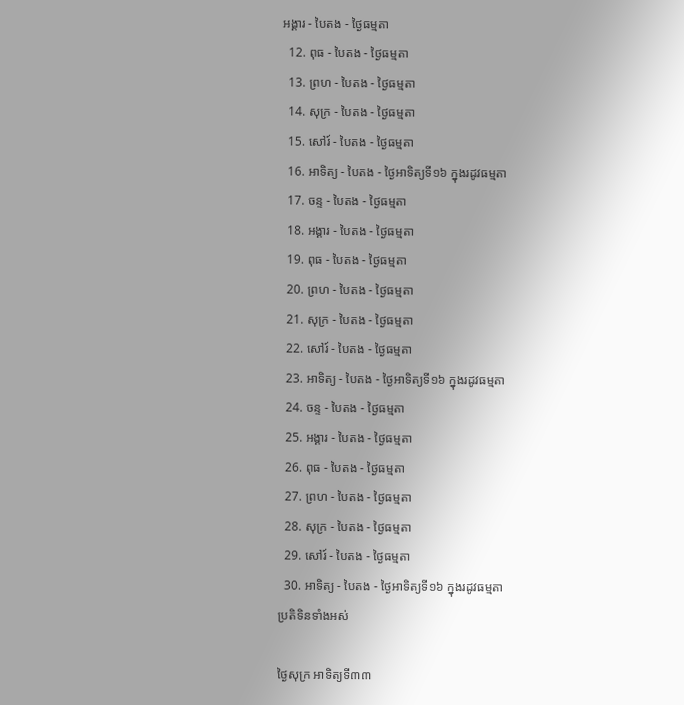អង្គារ - បៃតង - ថ្ងៃធម្មតា
  12. ពុធ - បៃតង - ថ្ងៃធម្មតា
  13. ព្រហ - បៃតង - ថ្ងៃធម្មតា
  14. សុក្រ - បៃតង - ថ្ងៃធម្មតា
  15. សៅរ៍ - បៃតង - ថ្ងៃធម្មតា
  16. អាទិត្យ - បៃតង - ថ្ងៃអាទិត្យទី១៦ ក្នុងរដូវធម្មតា
  17. ចន្ទ - បៃតង - ថ្ងៃធម្មតា
  18. អង្គារ - បៃតង - ថ្ងៃធម្មតា
  19. ពុធ - បៃតង - ថ្ងៃធម្មតា
  20. ព្រហ - បៃតង - ថ្ងៃធម្មតា
  21. សុក្រ - បៃតង - ថ្ងៃធម្មតា
  22. សៅរ៍ - បៃតង - ថ្ងៃធម្មតា
  23. អាទិត្យ - បៃតង - ថ្ងៃអាទិត្យទី១៦ ក្នុងរដូវធម្មតា
  24. ចន្ទ - បៃតង - ថ្ងៃធម្មតា
  25. អង្គារ - បៃតង - ថ្ងៃធម្មតា
  26. ពុធ - បៃតង - ថ្ងៃធម្មតា
  27. ព្រហ - បៃតង - ថ្ងៃធម្មតា
  28. សុក្រ - បៃតង - ថ្ងៃធម្មតា
  29. សៅរ៍ - បៃតង - ថ្ងៃធម្មតា
  30. អាទិត្យ - បៃតង - ថ្ងៃអាទិត្យទី១៦ ក្នុងរដូវធម្មតា
ប្រតិទិនទាំងអស់

ថ្ងៃសុក្រ អាទិត្យទី៣៣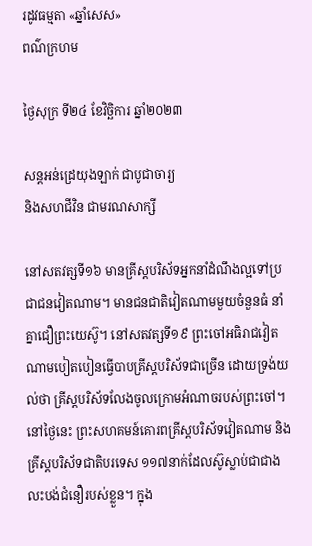រដូវធម្មតា «ឆ្នាំសេស»
ពណ៌ក្រហម

ថ្ងៃសុក្រ ទី២៤ ខែវិច្ឆិការ ឆ្នាំ២០២៣

សន្តអន់ដ្រេយុងឡាក់ ជាបូជាចារ្យ
និងសហជីវិន ជាមរណសាក្សី

នៅសតវត្សទី១៦ មានគ្រីស្តបរិស័ទអ្នកនាំដំណឹងល្អទៅប្រជាជនវៀតណាម។ មានជនជាតិវៀតណាមមួយចំនួនធំ នាំគ្នាជឿព្រះយេស៊ូ។ នៅសតវត្សទី១៩ ព្រះចៅអធិរាជវៀតណាមបៀតបៀនធ្វើបាបគ្រីស្តបរិស័ទជាច្រើន ដោយទ្រង់យល់ថា គ្រីស្តបរិស័ទលែងចូលក្រោមអំណាចរបស់ព្រះចៅ។ នៅថ្ងៃនេះ ព្រះសហគមន៍គោរពគ្រីស្តបរិស័ទវៀតណាម និងគ្រីស្តបរិស័ទជាតិបរទេស ១១៧នាក់ដែលស៊ូស្លាប់ជាជាងលះបង់ជំនឿរបស់ខ្លួន។ ក្នុង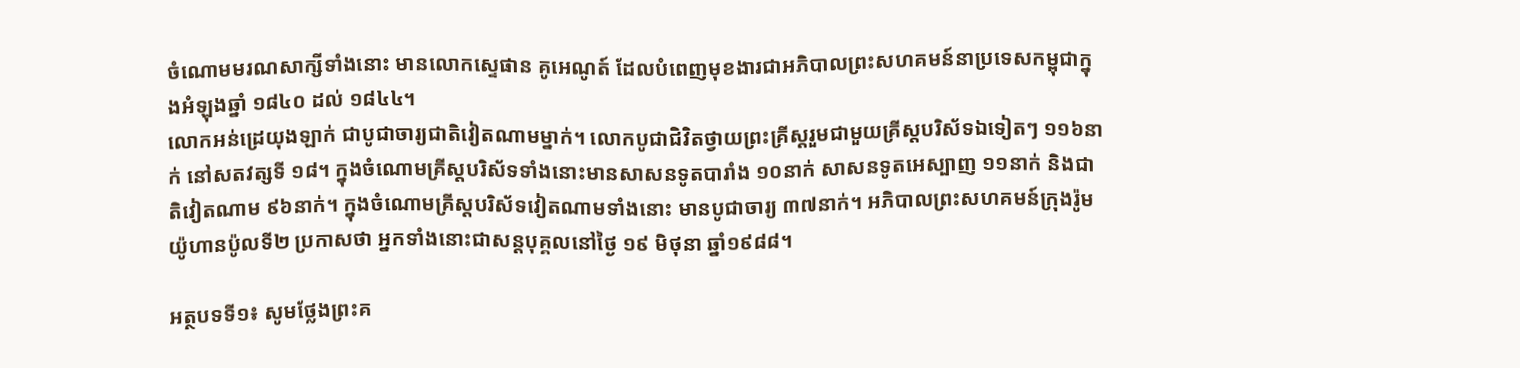ចំណោមមរណសាក្សីទាំងនោះ មានលោកស្ទេផាន គូអេណូត៍ ដែលបំពេញមុខងារជាអភិបាលព្រះសហគមន៍នាប្រទេសកម្ពុជាក្នុងអំឡុងឆ្នាំ ១៨៤០ ដល់ ១៨៤៤។
លោកអន់ដ្រេយុងឡាក់ ជាបូជាចារ្យជាតិវៀតណាមម្នាក់។ លោកបូជាជិវិតថ្វាយព្រះគ្រីស្តរួមជាមួយគ្រីស្តបរិស័ទឯទៀតៗ ១១៦នាក់ នៅសតវត្សទី ១៨។ ក្នុងចំណោមគ្រីស្តបរិស័ទទាំងនោះមានសាសនទូតបារាំង ១០នាក់ សាសនទូតអេស្បាញ ១១នាក់ និងជាតិវៀតណាម ៩៦នាក់។ ក្នុងចំណោមគ្រីស្តបរិស័ទវៀតណាមទាំងនោះ មានបូជាចារ្យ ៣៧នាក់។ អភិបាលព្រះសហគមន៍ក្រុងរ៉ូម យ៉ូហានប៉ូលទី២ ប្រកាសថា អ្នកទាំងនោះជាសន្តបុគ្គលនៅថ្ងៃ ១៩ មិថុនា ឆ្នាំ១៩៨៨។

អត្ថបទទី១៖ សូមថ្លែងព្រះគ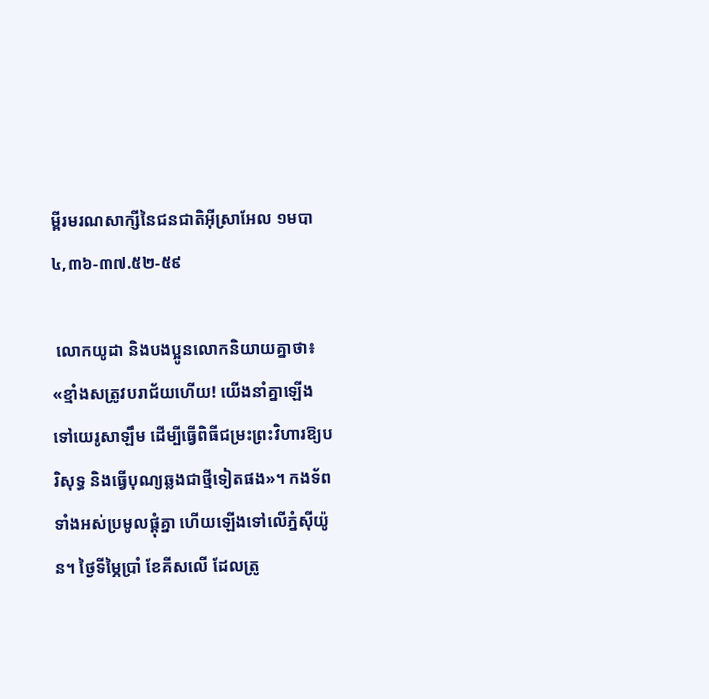ម្ពីរមរណសាក្សីនៃជនជាតិអ៊ីស្រាអែល ១មបា ៤,៣៦-៣៧.៥២-៥៩

 លោកយូដា និងបង‌ប្អូនលោកនិយាយគ្នាថា៖ «ខ្មាំងសត្រូវបរា‌ជ័យហើយ! យើងនាំគ្នាឡើងទៅយេរូសា‌ឡឹម ដើម្បីធ្វើពិធីជម្រះព្រះ‌វិហារឱ្យបរិសុទ្ធ និងធ្វើបុណ្យឆ្លងជាថ្មីទៀតផង»។ កង‌ទ័ពទាំងអស់ប្រមូលផ្ដុំគ្នា ហើយឡើងទៅលើភ្នំស៊ី‌យ៉ូន។ ថ្ងៃទីម្ភៃប្រាំ ខែគីស‌លើ ដែលត្រូ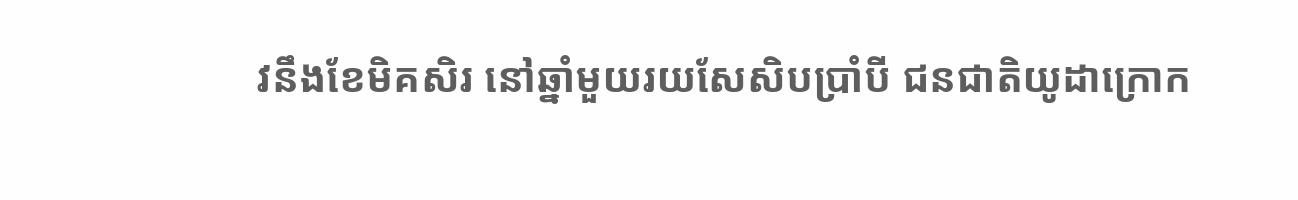វនឹងខែមិគ‌សិរ នៅឆ្នាំមួយ‌រយសែសិប‌ប្រាំបី ជនជាតិយូដាក្រោក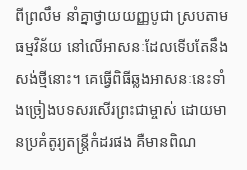ពីព្រលឹម នាំគ្នាថ្វាយយញ្ញ‌បូជា ស្របតាមធម្ម‌វិន័យ នៅលើអាសនៈដែលទើបតែនឹងសង់ថ្មីនោះ។ គេធ្វើពិធីឆ្លងអាសនៈនេះទាំងច្រៀងបទសរសើរព្រះ‌ជាម្ចាស់ ដោយមានប្រគំតូរ្យតន្ត្រីកំដរផង គឺមានពិណ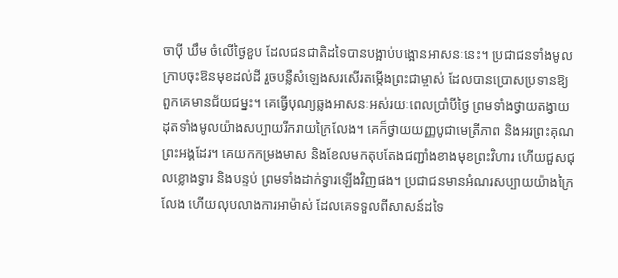ចាប៉ី ឃឹម ចំលើថ្ងៃខួប ដែលជនជាតិដទៃបានបង្អាប់បង្អោនអាសនៈនេះ។ ប្រជាជនទាំងមូល ក្រាបចុះឱនមុខដល់ដី រួចបន្លឺសំឡេងសរសើរតម្កើងព្រះ‌ជាម្ចាស់ ដែលបានប្រោសប្រទានឱ្យពួកគេមានជ័យ‌ជម្នះ។ គេធ្វើបុណ្យឆ្លងអាសនៈអស់‌រយៈពេលប្រាំបីថ្ងៃ ព្រមទាំងថ្វាយតង្វាយដុតទាំងមូលយ៉ាងសប្បាយរីករាយក្រៃលែង។ គេក៏ថ្វាយយញ្ញ‌បូជាមេត្រី‌ភាព និងអរព្រះ‌គុណព្រះ‌អង្គដែរ។ គេយកកម្រងមាស និងខែលមកតុបតែងជញ្ជាំងខាងមុខព្រះ‌វិហារ ហើយជួសជុលខ្លោងទ្វារ និងបន្ទប់ ព្រមទាំងដាក់ទ្វារឡើងវិញផង។ ប្រជាជនមានអំណរសប្បាយយ៉ាងក្រៃលែង ហើយលុបលាងការអាម៉ាស់ ដែលគេទទួលពីសាសន៍ដទៃ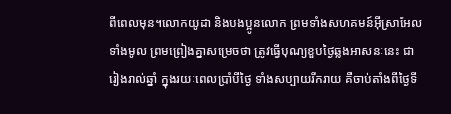ពីពេលមុន។លោកយូដា និងបង‌ប្អូនលោក ព្រមទាំងសហគមន៍អ៊ីស្រា‌អែលទាំងមូល ព្រម‌ព្រៀងគ្នាសម្រេចថា ត្រូវធ្វើបុណ្យខួបថ្ងៃឆ្លងអាសនៈនេះ ជារៀងរាល់ឆ្នាំ ក្នុង‌រយៈពេលប្រាំបីថ្ងៃ ទាំងសប្បាយរីករាយ គឺចាប់តាំងពីថ្ងៃទី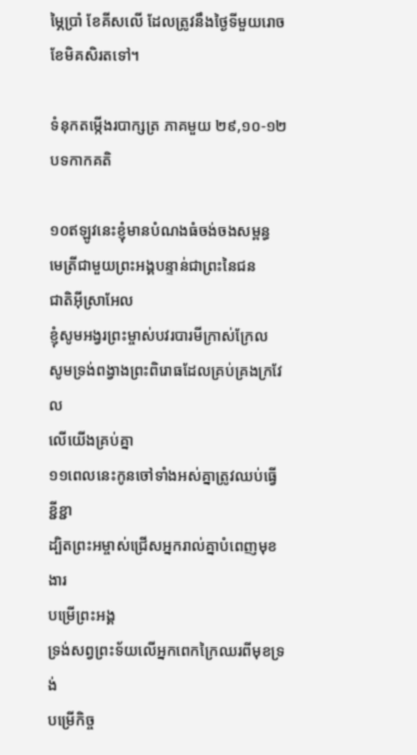ម្ភៃប្រាំ ខែគីស‌លើ ដែលត្រូវនឹងថ្ងៃទីមួយរោច ខែមិគ‌សិរតទៅ។

ទំនុកតម្កើងរបាក្សត្រ ភាគមួយ ២៩,១០-១២ បទកាកគតិ

១០ឥឡូវនេះខ្ញុំមានបំណងធំចង់ចងសម្ពន្ធ
មេត្រីជាមួយព្រះអង្គបន្ទាន់ជាព្រះនៃជន
ជាតិអ៊ីស្រាអែល
ខ្ញុំសូមអង្វរព្រះម្ចាស់បវរបារមីក្រាស់ក្រែល
សូមទ្រង់ពង្វាងព្រះពិរោធដែលគ្រប់គ្រងក្រវែល
លើយើងគ្រប់គ្នា
១១ពេលនេះកូនចៅទាំងអស់គ្នាត្រូវឈប់ធ្វើខ្ជីខ្ជា
ដ្បិតព្រះអម្ចាស់ជ្រើសអ្នករាល់គ្នាបំពេញមុខងារ
បម្រើព្រះអង្គ
ទ្រង់សព្វព្រះទ័យលើអ្នកពេកក្រៃឈរពីមុខទ្រង់
បម្រើកិច្ច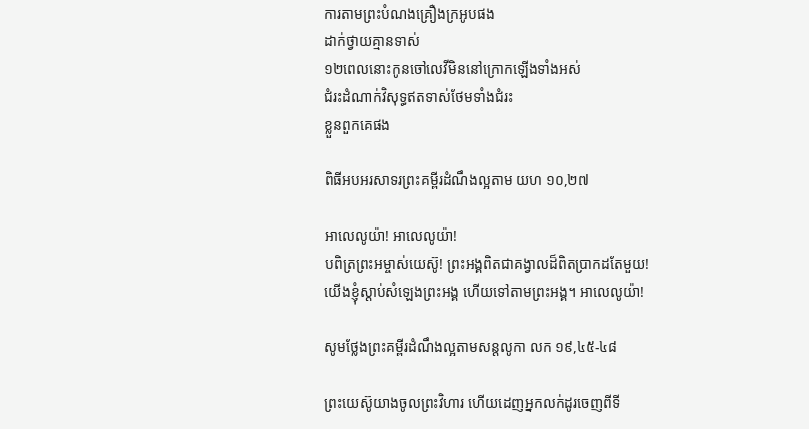ការតាមព្រះបំណងគ្រឿងក្រអូបផង
ដាក់ថ្វាយគ្មានទាស់
១២ពេលនោះកូនចៅលេវីមិននៅក្រោកឡើងទាំងអស់
ជំរះដំណាក់វិសុទ្ធឥតទាស់ថែមទាំងជំរះ
ខ្លួនពួកគេផង

ពិធីអបអរសាទរព្រះគម្ពីរដំណឹងល្អតាម យហ ១០,២៧

អាលេលូយ៉ា! អាលេលូយ៉ា!
បពិត្រព្រះអម្ចាស់យេស៊ូ! ព្រះអង្គពិតជាគង្វាលដ៏ពិតប្រាកដតែមួយ! យើងខ្ញុំស្ដាប់សំឡេងព្រះអង្គ ហើយទៅតាមព្រះអង្គ។ អាលេលូយ៉ា!

សូមថ្លែងព្រះគម្ពីរដំណឹងល្អតាមសន្តលូកា លក ១៩,៤៥-៤៨

ព្រះ‌យេស៊ូយាងចូលព្រះ‌វិហារ ហើយដេញអ្នកលក់ដូរចេញពីទី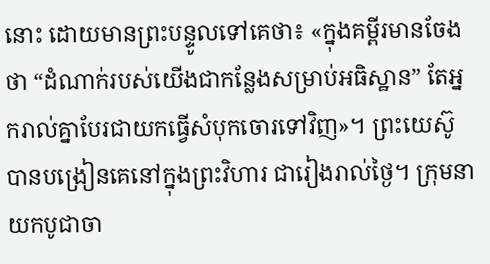នោះ ដោយមានព្រះ‌បន្ទូលទៅគេថា៖ «ក្នុងគម្ពីរមានចែងថា “ដំណាក់របស់យើងជាកន្លែងសម្រាប់អធិ‌ស្ឋាន” តែអ្នករាល់គ្នាបែរជាយកធ្វើសំបុកចោរទៅវិញ»។ ព្រះ‌យេស៊ូបានបង្រៀនគេនៅក្នុងព្រះ‌វិហារ ជារៀងរាល់ថ្ងៃ។ ក្រុមនាយកបូជា‌ចា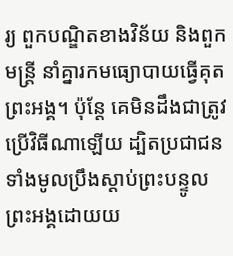រ្យ ពួកបណ្ឌិតខាងវិន័យ និងពួកមន្ត្រី នាំគ្នារកមធ្យោ‌បាយធ្វើគុតព្រះ‌អង្គ។ ប៉ុន្តែ គេមិនដឹងជាត្រូវប្រើវិធីណាឡើយ ដ្បិតប្រជាជនទាំងមូលប្រឹងស្ដាប់ព្រះ‌បន្ទូលព្រះ‌អង្គដោយយ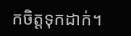កចិត្តទុកដាក់។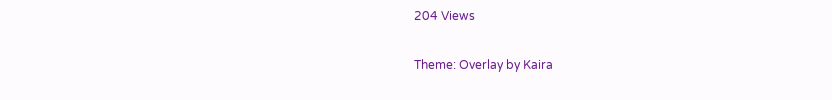204 Views

Theme: Overlay by Kaira